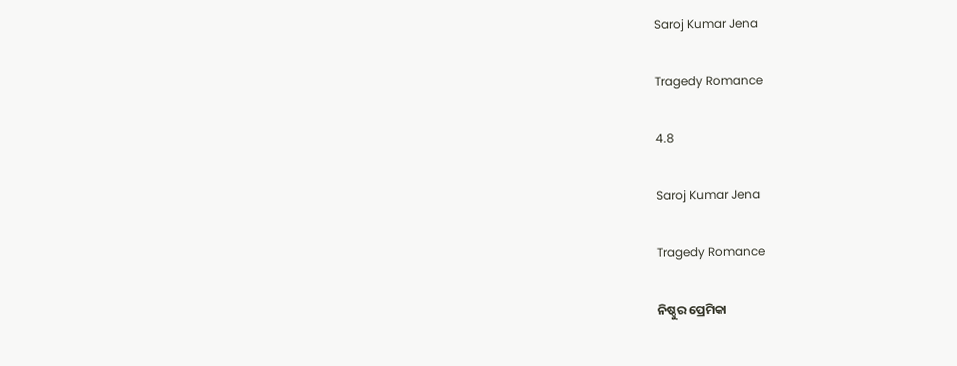Saroj Kumar Jena

Tragedy Romance

4.8

Saroj Kumar Jena

Tragedy Romance

ନିଷ୍ଠୁର ପ୍ରେମିକା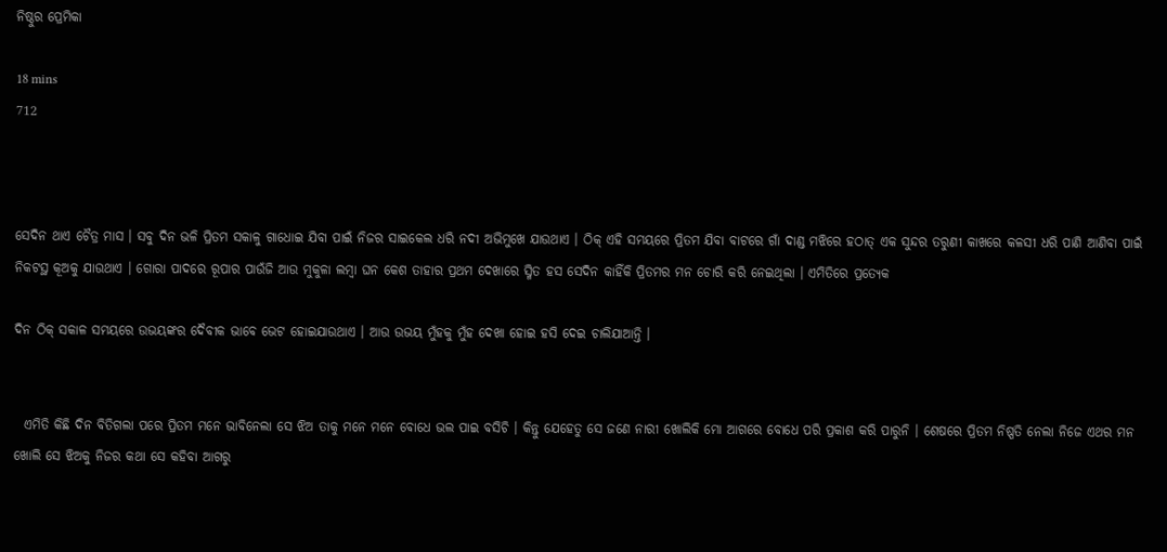ନିଷ୍ଠୁର ପ୍ରେମିକା

18 mins
712



ସେଦିନ ଥାଏ ଚୈତ୍ର ମାସ । ସବୁ ଦିନ ଭଳି ପ୍ରିତମ ସକାଳୁ ଗାଧୋଇ ଯିବା ପାଇଁ ନିଜର ସାଇକେଲ ଧରି ନଦୀ ଅଭିମୁଖେ ଯାଉଥାଏ । ଠିକ୍ ଏହି ସମୟରେ ପ୍ରିତମ ଯିବା ବାଟରେ ଗାଁ ଦାଣ୍ଡ ମଝିରେ ହଠାତ୍ ଏକ ସୁନ୍ଦର ତରୁଣୀ କାଖରେ କଳସୀ ଧରି ପାଣି ଆଣିବା ପାଇଁ ନିକଟସ୍ଥ କୂଅକୁ ଯାଉଥାଏ । ଗୋରା ପାଦରେ ରୂପାର ପାଉଁଜି ଆଉ ମୁକୁଳା ଲମ୍ବା ଘନ କେଶ ତାହାର ପ୍ରଥମ ଦେଖାରେ ସ୍ମିତ ହସ ସେଦିନ କାହିଁକି ପ୍ରିତମର ମନ ଚୋରି କରି ନେଇଥିଲା । ଏମିତିରେ ପ୍ରତ୍ୟେକ

ଦିନ ଠିକ୍ ସକାଳ ସମୟରେ ଉଭୟଙ୍କର ଦୈବୀକ ଭାବେ ଭେଟ ହୋଇଯାଉଥାଏ । ଆଉ ଉଭୟ ମୁଁହକୁ ମୁଁହ ଦେଖା ହୋଇ ହସି ଦେଇ ଚାଲିଯାଆନ୍ତି ।


  ଏମିତି କିଛି ଦିନ ବିତିଗଲା ପରେ ପ୍ରିତମ ମନେ ଭାବିନେଲା ସେ ଝିଅ ତାକୁ ମନେ ମନେ ବୋଧେ ଭଲ ପାଇ ବସିଚି । କିନ୍ତୁ ଯେହେତୁ ସେ ଜଣେ ନାରୀ ଖୋଲିକି ମୋ ଆଗରେ ବୋଧେ ପରି ପ୍ରକାଶ କରି ପାରୁନି । ଶେଷରେ ପ୍ରିତମ ନିଷ୍ପତି ନେଲା ନିଜେ ଏଥର ମନ ଖୋଲି ସେ ଝିଅକୁ ନିଜର କଥା ସେ କହିବା ଆଗରୁ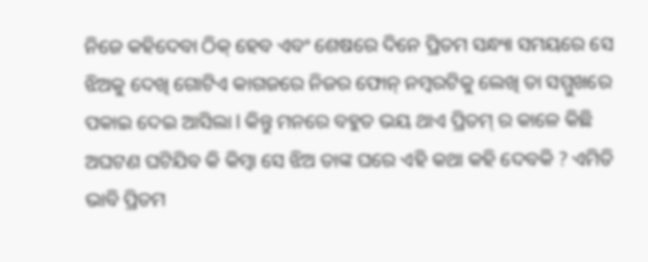ନିଜେ କହିଦେବା ଠିକ୍ ହେବ ଏବଂ ଶେଷରେ ଦିନେ ପ୍ରିତମ ସନ୍ଧ୍ୟା ସମୟରେ ସେ ଝିଅକୁ ଦେଖି ଗୋଟିଏ କାଗଜରେ ନିଜର ଫୋନ୍ ନମ୍ବରଟିକୁ ଲେଖି ତା ସମ୍ମୁଖରେ ପକାଇ ଦେଇ ଆସିଲା l କିନ୍ତୁ ମନରେ ବହୁତ ଭୟ ଥାଏ ପ୍ରିତମ୍ ର କାଳେ କିଛି ଅଘଟଣ ଘଟିଯିବ କି କିମ୍ବା ସେ ଝିଅ ତାଙ୍କ ଘରେ ଏହି କଥା କହି ଦେବକି ? ଏମିତି ଭାବି ପ୍ରିତମ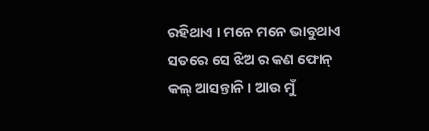ରହିଥାଏ । ମନେ ମନେ ଭାବୁଥାଏ ସତରେ ସେ ଝିଅ ର କଣ ଫୋନ୍ କଲ୍ ଆସନ୍ତାନି । ଆଉ ମୁଁ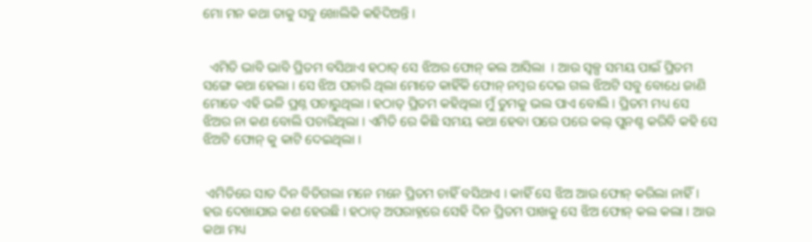ମୋ ମନ କଥା ତାକୁ ସବୁ ଖୋଲିକି କହିଦିଅନ୍ତି ।


  ଏମିତି ଭାବି ଭାବି ପ୍ରିତମ ବସିଥାଏ ହଠାତ୍ ସେ ଝିଅର ଫୋନ୍ କଲ ଆସିଲା  । ଆଉ ସ୍ୱଳ୍ପ ସମୟ ପାଇଁ ପ୍ରିତମ ସଙ୍ଗେ କଥା ହେଲା । ସେ ଝିଅ ପଚାରି ଥିଲା ମୋତେ କାହିଁକି ଫୋନ୍ ନମ୍ବର ଦେଇ ଗଲ ଝିଅଟି ସବୁ ବୋଧେ ଜାଣି ମୋତେ ଏହି ଭଳି ପ୍ରଶ୍ନ ପଚାରୁଥିଲା । ହଠାତ୍ ପ୍ରିତମ କହିଥିଲା ମୁଁ ତୁମକୁ ଭଲ ପାଏ ବୋଲି । ପ୍ରିତମ ମଧ୍ୟ ସେ ଝିଅର ନା କଣ ବୋଲି ପଚାରିଥିଲା । ଏମିତି ରେ କିଛି ସମୟ କଥା ହେବା ପରେ ପରେ କଲ୍ ପୁନଶ୍ଚ କରିବି କହି ସେ ଝିଅଟି ଫୋନ୍ କୁ କାଟି ଦେଇଥିଲା ।


 ଏମିତିରେ ସାତ ଦିନ ବିତିଗଲା ମନେ ମନେ ପ୍ରିତମ ଚାହିଁ ବସିଥାଏ । କାହିଁ ସେ ଝିଅ ଆଉ ଫୋନ୍ କରିଲା ନାହିଁ । ହଉ ଦେଖାଯାଉ କଣ ହେଉଛି । ହଠାତ୍ ଅପରାହ୍ନରେ ସେହି ଦିନ ପ୍ରିତମ ପାଖକୁ ସେ ଝିଅ ଫୋନ୍ କଲ କଲା । ଆଉ କଥା ମଧ୍ୟ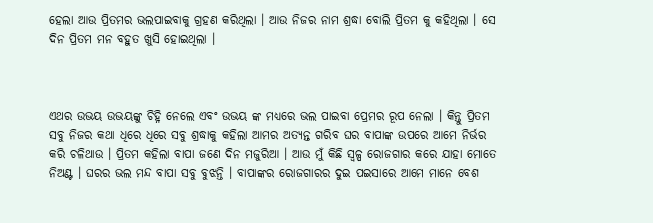ହେଲା ଆଉ ପ୍ରିତମର ଭଲପାଇବାକୁ ଗ୍ରହଣ କରିଥିଲା । ଆଉ ନିଜର ନାମ ଶ୍ରଦ୍ଧା ବୋଲି ପ୍ରିତମ କୁ କହିଥିଲା । ସେ ଦିନ ପ୍ରିତମ ମନ ବହୁତ ଖୁସି ହୋଇଥିଲା ।



ଏଥର ଉଭୟ ଉଭୟଙ୍କୁ ଚିହ୍ନି ନେଲେ ଏବଂ ଉଭୟ ଙ୍କ ମଧ୍ୟରେ ଭଲ ପାଇବା ପ୍ରେମର ରୂପ ନେଲା । କିନ୍ତୁ ପ୍ରିତମ ସବୁ ନିଜର କଥା ଧିରେ ଧିରେ ସବୁ ଶ୍ରଦ୍ଧାକୁ କହିଲା ଆମର ଅତ୍ୟନ୍ତ ଗରିବ ଘର ବାପାଙ୍କ ଉପରେ ଆମେ ନିର୍ଭର କରି ଚଳିଥାଉ । ପ୍ରିତମ କହିଲା ବାପା ଜଣେ ଦିନ ମଜୁରିଆ । ଆଉ ମୁଁ କିଛି ସ୍ୱଳ୍ପ ରୋଜଗାର କରେ ଯାହା ମୋତେ ନିଅଣ୍ଟ । ଘରର ଭଲ ମନ୍ଦ ବାପା ସବୁ ବୁଝନ୍ତି । ବାପାଙ୍କର ରୋଜଗାରର ଦୁଇ ପଇସାରେ ଆମେ ମାନେ ବେଶ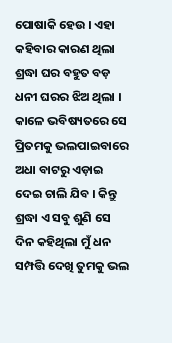ପୋଷାକି ହେଉ । ଏହା କହିବାର କାରଣ ଥିଲା ଶ୍ରଦ୍ଧା ଘର ବହୁତ ବଡ଼ ଧନୀ ଘରର ଝିଅ ଥିଲା । କାଳେ ଭବିଷ୍ୟତରେ ସେ ପ୍ରିତମକୁ ଭଲପାଇବାରେ ଅଧା ବାଟରୁ ଏଡ଼ାଇ ଦେଇ ଚାଲି ଯିବ । କିନ୍ତୁ ଶ୍ରଦ୍ଧା ଏ ସବୁ ଶୁଣି ସେ ଦିନ କହିଥିଲା ମୁଁ ଧନ ସମ୍ପତ୍ତି ଦେଖି ତୁମକୁ ଭଲ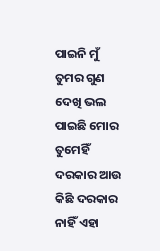ପାଇନି ମୁଁ ତୁମର ଗୁଣ ଦେଖି ଭଲ ପାଇଛି ମୋର ତୁମେହିଁ ଦରକାର ଆଉ କିଛି ଦରକାର ନାହିଁ ଏହା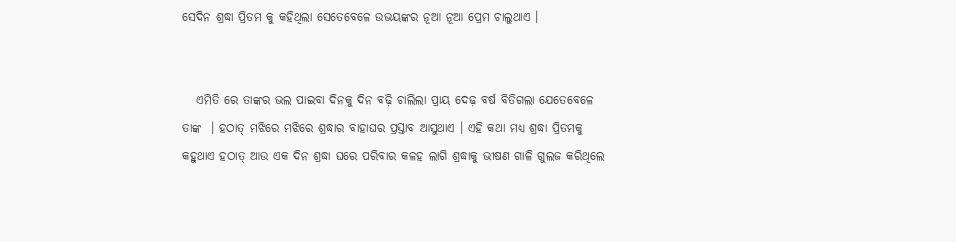ସେଦିନ ଶ୍ରଦ୍ଧା ପ୍ରିତମ କୁ କହିଥିଲା ସେତେବେଳେ ଉଭୟଙ୍କର ନୂଆ ନୂଆ ପ୍ରେମ ଚାଲୁଥାଏ ।


   ଏମିତି ରେ ତାଙ୍କର ଭଲ ପାଇବା ଦିନକୁ ଦିନ ବଢ଼ି ଚାଲିଲା ପ୍ରାୟ ଦେଢ଼ ବର୍ଷ ବିତିଗଲା ଯେତେବେଳେ ତାଙ୍କ  । ହଠାତ୍ ମଝିରେ ମଝିରେ ଶ୍ରଦ୍ଧାର ବାହାଘର ପ୍ରସ୍ତାବ ଆସୁଥାଏ । ଏହି କଥା ମଧ୍ୟ ଶ୍ରଦ୍ଧା ପ୍ରିତମକୁ କହୁଥାଏ ହଠାତ୍ ଆଉ ଏକ ଦିନ ଶ୍ରଦ୍ଧା ଘରେ ପରିବାର କଳହ ଲାଗି ଶ୍ରଦ୍ଧାକୁ ଭୀଷଣ ଗାଳି ଗୁଲଜ କରିଥିଲେ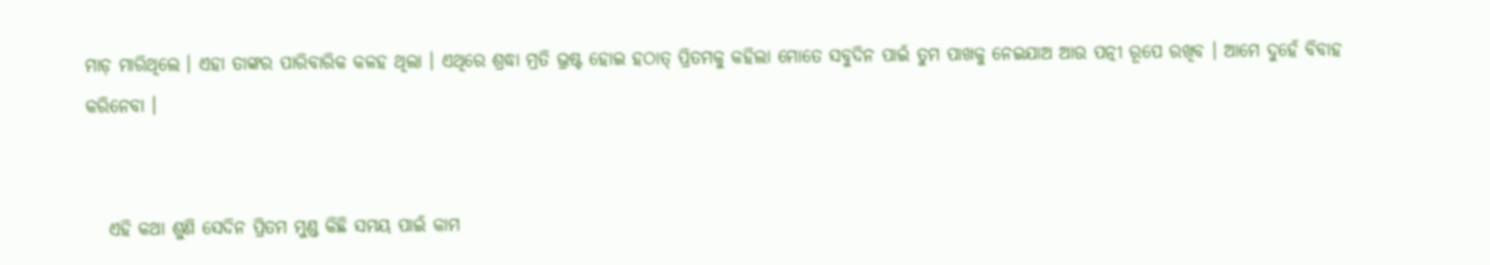ମାଡ଼ ମାରିଥିଲେ । ଏହା ତାଙ୍କର ପାରିବାରିକ କଳହ ଥିଲା । ଏଥିରେ ଶ୍ରଦ୍ଧା ମ୍ରତି ଭ୍ରଷ୍ଟ ହୋଇ ହଠାତ୍ ପ୍ରିତମକୁ କହିଲା ମୋତେ ସବୁଦିନ ପାଇଁ ତୁମ ପାଖକୁ ନେଇଯାଅ ଆଉ ପତ୍ନୀ ରୂପେ ରଖିବ । ଆମେ ଦୁହେଁ ବିବାହ କରିନେବା ।


   ଏହି କଥା ଶୁଣି ସେଦିନ ପ୍ରିତମ ମୁଣ୍ଡ କିଛି ସମୟ ପାଇଁ କାମ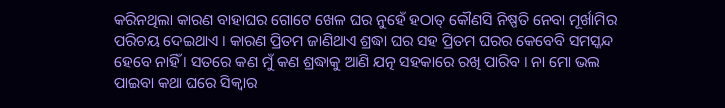କରିନଥିଲା କାରଣ ବାହାଘର ଗୋଟେ ଖେଳ ଘର ନୁହେଁ ହଠାତ୍ କୌଣସି ନିଷ୍ପତି ନେବା ମୂର୍ଖାମିର ପରିଚୟ ଦେଇଥାଏ । କାରଣ ପ୍ରିତମ ଜାଣିଥାଏ ଶ୍ରଦ୍ଧା ଘର ସହ ପ୍ରିତମ ଘରର କେବେବି ସମସ୍କନ୍ଦ ହେବେ ନାହିଁ । ସତରେ କଣ ମୁଁ କଣ ଶ୍ରଦ୍ଧାକୁ ଆଣି ଯତ୍ନ ସହକାରେ ରଖି ପାରିବ । ନା ମୋ ଭଲ ପାଇବା କଥା ଘରେ ସିକ୍ଵାର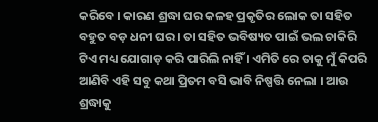କରିବେ । କାରଣ ଶ୍ରଦ୍ଧା ଘର କଳହ ପ୍ରକୃତିର ଲୋକ ତା ସହିତ ବହୁତ ବଡ଼ ଧନୀ ଘର । ତା ସହିତ ଭବିଷ୍ୟତ ପାଇଁ ଭଲ ଚାକିରି ଟିଏ ମଧ୍ୟ ଯୋଗାଡ଼ କରି ପାରିଲି ନାହିଁ । ଏମିତି ରେ ତାକୁ ମୁଁ କିପରି ଆଣିବି ଏହି ସବୁ କଥା ପ୍ରିତମ ବସି ଭାବି ନିଷ୍ପତ୍ତି ନେଲା । ଆଉ ଶ୍ରଦ୍ଧାକୁ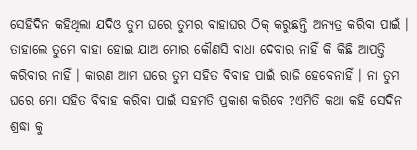ସେହିଦିନ କହିଥିଲା ଯଦିଓ ତୁମ ଘରେ ତୁମର ବାହାଘର ଠିକ୍ କରୁଛନ୍ତି ଅନ୍ୟତ୍ର କରିବା ପାଇଁ । ତାହାଲେ ତୁମେ ବାହା ହୋଇ ଯାଅ ମୋର କୌଣସି ବାଧା ଦେବାର ନାହିଁ କି କିଛି ଆପତ୍ତି କରିବାର ନାହିଁ । କାରଣ ଆମ ଘରେ ତୁମ ସହିତ ବିବାହ ପାଇଁ ରାଜି ହେବେନାହିଁ । ନା ତୁମ ଘରେ ମୋ ସହିତ ବିବାହ କରିବା ପାଇଁ ସହମତି ପ୍ରକାଶ କରିବେ ?ଏମିତି କଥା କହି ସେଦିନ ଶ୍ରଦ୍ଧା କୁ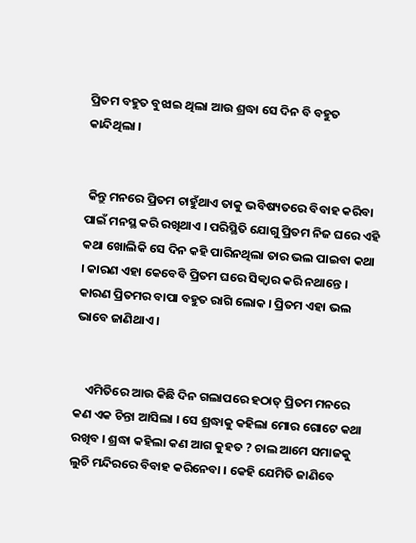ପ୍ରିତମ ବହୁତ ବୁଝାଇ ଥିଲା ଆଉ ଶ୍ରଦ୍ଧା ସେ ଦିନ ବି ବହୁତ କାନ୍ଦିଥିଲା ।


 କିନ୍ତୁ ମନରେ ପ୍ରିତମ ଚାହୁଁଥାଏ ତାକୁ ଭବିଷ୍ୟତରେ ବିବାହ କରିବା ପାଇଁ ମନସ୍ଥ କରି ରଖିଥାଏ । ପରିସ୍ଥିତି ଯୋଗୁ ପ୍ରିତମ ନିଜ ଘରେ ଏହି କଥା ଖୋଲିକି ସେ ଦିନ କହି ପାରିନଥିଲା ତାର ଭଲ ପାଇବା କଥା । କାରଣ ଏହା କେବେବି ପ୍ରିତମ ଘରେ ସିକ୍ବାର କରି ନଥାନ୍ତେ । କାରଣ ପ୍ରିତମର ବାପା ବହୁତ ରାଗି ଲୋକ । ପ୍ରିତମ ଏହା ଭଲ ଭାବେ ଜାଣିଥାଏ ।


    ଏମିତିରେ ଆଉ କିଛି ଦିନ ଗଲାପରେ ହଠାତ୍ ପ୍ରିତମ ମନରେ କଣ ଏକ ଚିନ୍ତା ଆସିଲା । ସେ ଶ୍ରଦ୍ଧାକୁ କହିଲା ମୋର ଗୋଟେ କଥା ରଖିବ । ଶ୍ରଦ୍ଧା କହିଲା କଣ ଆଗ କୁହତ ? ଚାଲ ଆମେ ସମାଜକୁ ଲୁଚି ମନ୍ଦିରରେ ବିବାହ କରିନେବା । କେହି ଯେମିତି ଜାଣିବେ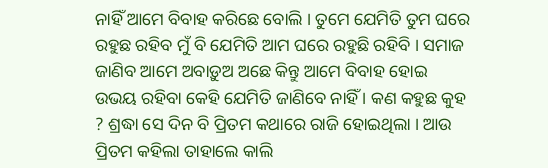ନାହିଁ ଆମେ ବିବାହ କରିଛେ ବୋଲି । ତୁମେ ଯେମିତି ତୁମ ଘରେ ରହୁଛ ରହିବ ମୁଁ ବି ଯେମିତି ଆମ ଘରେ ରହୁଛି ରହିବି । ସମାଜ ଜାଣିବ ଆମେ ଅବାଡ଼ୁଅ ଅଛେ କିନ୍ତୁ ଆମେ ବିବାହ ହୋଇ ଉଭୟ ରହିବା କେହି ଯେମିତି ଜାଣିବେ ନାହିଁ । କଣ କହୁଛ କୁହ ? ଶ୍ରଦ୍ଧା ସେ ଦିନ ବି ପ୍ରିତମ କଥାରେ ରାଜି ହୋଇଥିଲା । ଆଉ ପ୍ରିତମ କହିଲା ତାହାଲେ କାଲି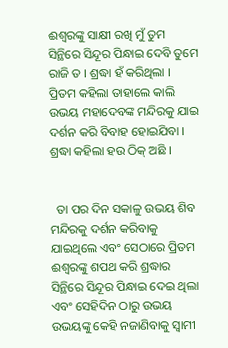ଈଶ୍ୱରଙ୍କୁ ସାକ୍ଷୀ ରଖି ମୁଁ ତୁମ ସିନ୍ଥିରେ ସିନ୍ଦୂର ପିନ୍ଧାଇ ଦେବି ତୁମେ ରାଜି ତ । ଶ୍ରଦ୍ଧା ହଁ କରିଥିଲା । ପ୍ରିତମ କହିଲା ତାହାଲେ କାଲି ଉଭୟ ମହାଦେବଙ୍କ ମନ୍ଦିରକୁ ଯାଇ ଦର୍ଶନ କରି ବିବାହ ହୋଇଯିବା । ଶ୍ରଦ୍ଧା କହିଲା ହଉ ଠିକ୍ ଅଛି ।


  ତା ପର ଦିନ ସକାଳୁ ଉଭୟ ଶିବ ମନ୍ଦିରକୁ ଦର୍ଶନ କରିବାକୁ ଯାଇଥିଲେ ଏବଂ ସେଠାରେ ପ୍ରିତମ ଈଶ୍ୱରଙ୍କୁ ଶପଥ କରି ଶ୍ରଦ୍ଧାର ସିନ୍ଥିରେ ସିନ୍ଦୂର ପିନ୍ଧାଇ ଦେଇ ଥିଲା ଏବଂ ସେହିଦିନ ଠାରୁ ଉଭୟ ଉଭୟଙ୍କୁ କେହି ନଜାଣିବାକୁ ସ୍ବାମୀ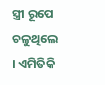ସ୍ତ୍ରୀ ରୂପେ ଚଳୁଥିଲେ । ଏମିତିକି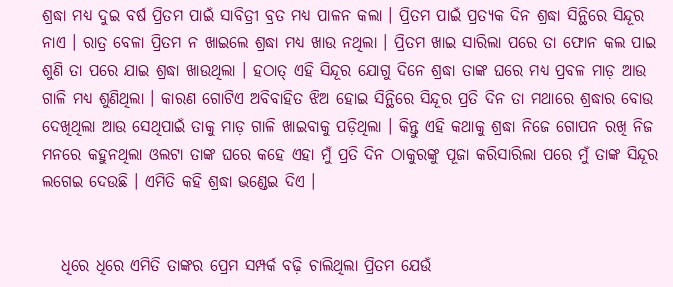ଶ୍ରଦ୍ଧା ମଧ୍ୟ ଦୁଇ ବର୍ଷ ପ୍ରିତମ ପାଇଁ ସାବିତ୍ରୀ ବ୍ରତ ମଧ୍ୟ ପାଳନ କଲା । ପ୍ରିତମ ପାଇଁ ପ୍ରତ୍ୟକ ଦିନ ଶ୍ରଦ୍ଧା ସିନ୍ଥିରେ ସିନ୍ଦୂର ନାଏ । ରାତ୍ର ବେଳା ପ୍ରିତମ ନ ଖାଇଲେ ଶ୍ରଦ୍ଧା ମଧ୍ୟ ଖାଉ ନଥିଲା । ପ୍ରିତମ ଖାଇ ସାରିଲା ପରେ ତା ଫୋନ କଲ ପାଇ ଶୁଣି ତା ପରେ ଯାଇ ଶ୍ରଦ୍ଧା ଖାଉଥିଲା । ହଠାତ୍ ଏହି ସିନ୍ଦୂର ଯୋଗୁ ଦିନେ ଶ୍ରଦ୍ଧା ତାଙ୍କ ଘରେ ମଧ୍ୟ ପ୍ରବଳ ମାଡ଼ ଆଉ ଗାଳି ମଧ୍ୟ ଶୁଣିଥିଲା । କାରଣ ଗୋଟିଏ ଅବିବାହିତ ଝିଅ ହୋଇ ସିନ୍ଥିରେ ସିନ୍ଦୂର ପ୍ରତି ଦିନ ତା ମଥାରେ ଶ୍ରଦ୍ଧାର ବୋଉ ଦେଖିଥିଲା ଆଉ ସେଥିପାଇଁ ତାକୁ ମାଡ଼ ଗାଳି ଖାଇବାକୁ ପଡ଼ିଥିଲା । କିନ୍ତୁ ଏହି କଥାକୁ ଶ୍ରଦ୍ଧା ନିଜେ ଗୋପନ ରଖି ନିଜ ମନରେ କହୁନଥିଲା ଓଲଟା ତାଙ୍କ ଘରେ କହେ ଏହା ମୁଁ ପ୍ରତି ଦିନ ଠାକୁରଙ୍କୁ ପୂଜା କରିସାରିଲା ପରେ ମୁଁ ତାଙ୍କ ସିନ୍ଦୂର ଲଗେଇ ଦେଉଛି । ଏମିତି କହି ଶ୍ରଦ୍ଧା ଭଣ୍ଡେଇ ଦିଏ ।


   ଧିରେ ଧିରେ ଏମିତି ତାଙ୍କର ପ୍ରେମ ସମ୍ପର୍କ ବଢ଼ି ଚାଲିଥିଲା ପ୍ରିତମ ଯେଉଁ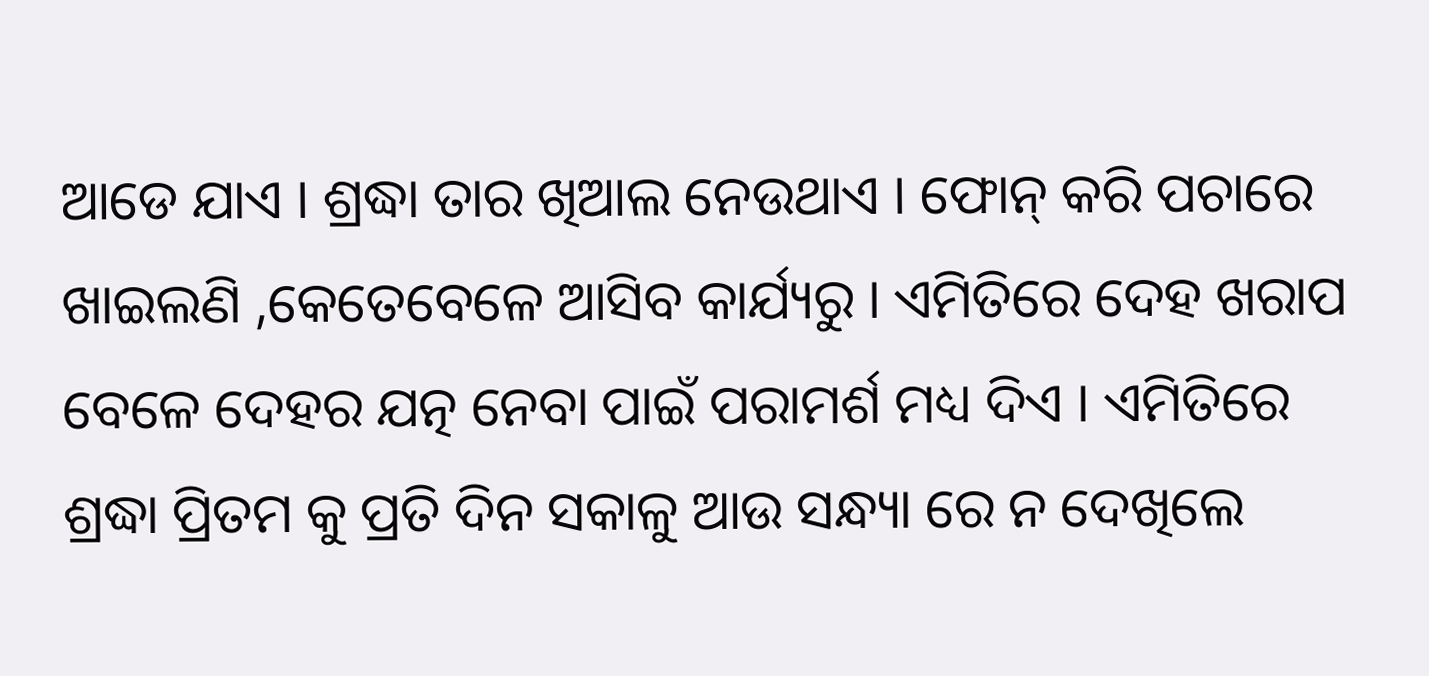ଆଡେ ଯାଏ । ଶ୍ରଦ୍ଧା ତାର ଖିଆଲ ନେଉଥାଏ । ଫୋନ୍ କରି ପଚାରେ ଖାଇଲଣି ,କେତେବେଳେ ଆସିବ କାର୍ଯ୍ୟରୁ । ଏମିତିରେ ଦେହ ଖରାପ ବେଳେ ଦେହର ଯତ୍ନ ନେବା ପାଇଁ ପରାମର୍ଶ ମଧ୍ୟ ଦିଏ । ଏମିତିରେ ଶ୍ରଦ୍ଧା ପ୍ରିତମ କୁ ପ୍ରତି ଦିନ ସକାଳୁ ଆଉ ସନ୍ଧ୍ୟା ରେ ନ ଦେଖିଲେ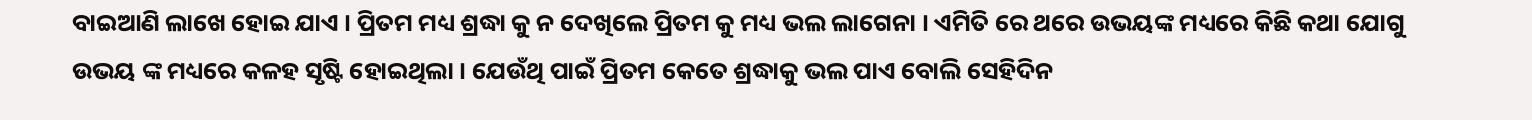ବାଇଆଣି ଲାଖେ ହୋଇ ଯାଏ । ପ୍ରିତମ ମଧ୍ୟ ଶ୍ରଦ୍ଧା କୁ ନ ଦେଖିଲେ ପ୍ରିତମ କୁ ମଧ୍ୟ ଭଲ ଲାଗେନା । ଏମିତି ରେ ଥରେ ଉଭୟଙ୍କ ମଧ୍ୟରେ କିଛି କଥା ଯୋଗୁ ଉଭୟ ଙ୍କ ମଧ୍ୟରେ କଳହ ସୃଷ୍ଟି ହୋଇଥିଲା । ଯେଉଁଥି ପାଇଁ ପ୍ରିତମ କେତେ ଶ୍ରଦ୍ଧାକୁ ଭଲ ପାଏ ବୋଲି ସେହିଦିନ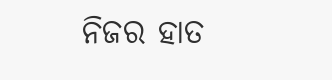ନିଜର ହାତ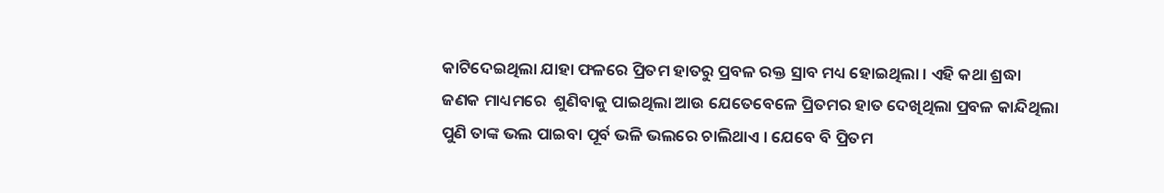କାଟିଦେଇଥିଲା ଯାହା ଫଳରେ ପ୍ରିତମ ହାତରୁ ପ୍ରବଳ ରକ୍ତ ସ୍ରାବ ମଧ୍ୟ ହୋଇଥିଲା । ଏହି କଥା ଶ୍ରଦ୍ଧା ଜଣକ ମାଧ୍ୟମରେ  ଶୁଣିବାକୁ ପାଇଥିଲା ଆଉ ଯେତେବେଳେ ପ୍ରିତମର ହାତ ଦେଖିଥିଲା ପ୍ରବଳ କାନ୍ଦିଥିଲା ପୁଣି ତାଙ୍କ ଭଲ ପାଇବା ପୂର୍ବ ଭଳି ଭଲରେ ଚାଲିଥାଏ । ଯେବେ ବି ପ୍ରିତମ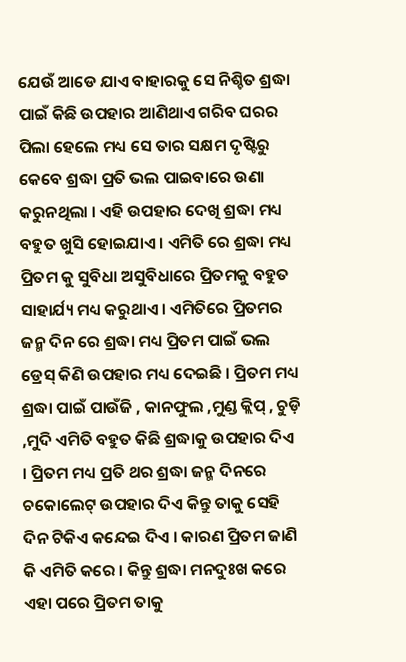ଯେଉଁ ଆଡେ ଯାଏ ବାହାରକୁ ସେ ନିଶ୍ଚିତ ଶ୍ରଦ୍ଧା ପାଇଁ କିଛି ଉପହାର ଆଣିଥାଏ ଗରିବ ଘରର ପିଲା ହେଲେ ମଧ୍ୟ ସେ ତାର ସକ୍ଷମ ଦୃଷ୍ଟିରୁ କେବେ ଶ୍ରଦ୍ଧା ପ୍ରତି ଭଲ ପାଇବାରେ ଉଣା କରୁନଥିଲା । ଏହି ଉପହାର ଦେଖି ଶ୍ରଦ୍ଧା ମଧ୍ୟ ବହୁତ ଖୁସି ହୋଇଯାଏ । ଏମିତି ରେ ଶ୍ରଦ୍ଧା ମଧ୍ୟ ପ୍ରିତମ କୁ ସୁବିଧା ଅସୁବିଧାରେ ପ୍ରିତମକୁ ବହୁତ ସାହାର୍ଯ୍ୟ ମଧ୍ୟ କରୁଥାଏ । ଏମିତିରେ ପ୍ରିତମର ଜନ୍ମ ଦିନ ରେ ଶ୍ରଦ୍ଧା ମଧ୍ୟ ପ୍ରିତମ ପାଇଁ ଭଲ ଡ୍ରେସ୍ କିଣି ଉପହାର ମଧ୍ୟ ଦେଇଛି । ପ୍ରିତମ ମଧ୍ୟ ଶ୍ରଦ୍ଧା ପାଇଁ ପାଉଁଜି , କାନଫୁଲ ,ମୁଣ୍ଡ କ୍ଲିପ୍ , ଚୁଡ଼ି ,ମୁଦି ଏମିତି ବହୁତ କିଛି ଶ୍ରଦ୍ଧାକୁ ଉପହାର ଦିଏ । ପ୍ରିତମ ମଧ୍ୟ ପ୍ରତି ଥର ଶ୍ରଦ୍ଧା ଜନ୍ମ ଦିନରେ ଚକୋଲେଟ୍ ଉପହାର ଦିଏ କିନ୍ତୁ ତାକୁ ସେହି ଦିନ ଟିକିଏ କନ୍ଦେଇ ଦିଏ । କାରଣ ପ୍ରିତମ ଜାଣି କି ଏମିତି କରେ । କିନ୍ତୁ ଶ୍ରଦ୍ଧା ମନଦୁଃଖ କରେ ଏହା ପରେ ପ୍ରିତମ ତାକୁ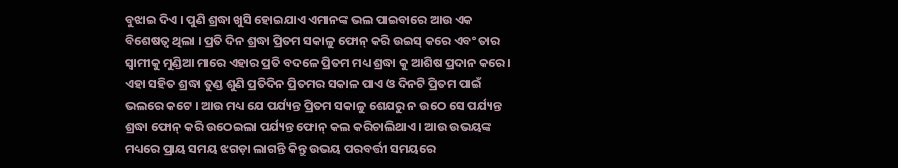ବୁଝାଇ ଦିଏ । ପୁଣି ଶ୍ରଦ୍ଧା ଖୁସି ହୋଇଯାଏ ଏମାନଙ୍କ ଭଲ ପାଇବାରେ ଆଉ ଏକ ବିଶେଷତ୍ଵ ଥିଲା । ପ୍ରତି ଦିନ ଶ୍ରଦ୍ଧା ପ୍ରିତମ ସକାଳୁ ଫୋନ୍ କରି ଉଇସ୍ କରେ ଏବଂ ତାର ସ୍ବାମୀକୁ ମୁଣ୍ଡିଆ ମାରେ ଏହାର ପ୍ରତି ବଦଳେ ପ୍ରିତମ ମଧ୍ୟ ଶ୍ରଦ୍ଧା କୁ ଆଶିଷ ପ୍ରଦାନ କରେ । ଏହା ସହିତ ଶ୍ରଦ୍ଧା ତୁଣ୍ଡ ଶୁଣି ପ୍ରତିଦିନ ପ୍ରିତମର ସକାଳ ପାଏ ଓ ଦିନଟି ପ୍ରିତମ ପାଇଁ ଭଲରେ କଟେ । ଆଉ ମଧ୍ୟ ଯେ ପର୍ଯ୍ୟନ୍ତ ପ୍ରିତମ ସକାଳୁ ଶେଯରୁ ନ ଉଠେ ସେ ପର୍ଯ୍ୟନ୍ତ ଶ୍ରଦ୍ଧା ଫୋନ୍ କରି ଉଠେଇଲା ପର୍ଯ୍ୟନ୍ତ ଫୋନ୍ କଲ କରିଚାଲିଥାଏ । ଆଉ ଉଭୟଙ୍କ ମଧ୍ୟରେ ପ୍ରାୟ ସମୟ ଝଗଡ଼ା ଲାଗନ୍ତି କିନ୍ତୁ ଉଭୟ ପରବର୍ତ୍ତୀ ସମୟରେ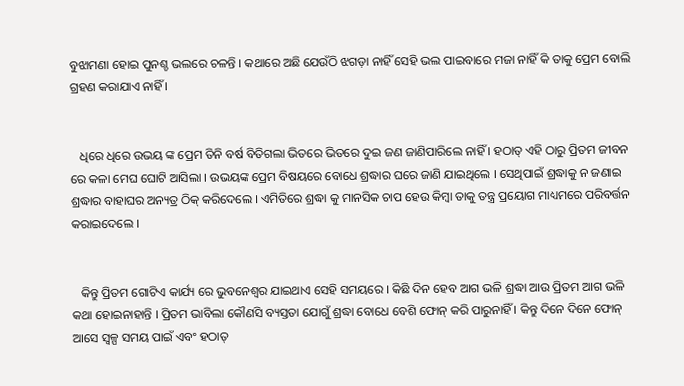ବୁଝାମଣା ହୋଇ ପୁନଶ୍ଚ ଭଲରେ ଚଳନ୍ତି । କଥାରେ ଅଛି ଯେଉଁଠି ଝଗଡ଼ା ନାହିଁ ସେହି ଭଲ ପାଇବାରେ ମଜା ନାହିଁ କି ତାକୁ ପ୍ରେମ ବୋଲି ଗ୍ରହଣ କରାଯାଏ ନାହିଁ ।


   ଧିରେ ଧିରେ ଉଭୟ ଙ୍କ ପ୍ରେମ ତିନି ବର୍ଷ ବିତିଗଲା ଭିତରେ ଭିତରେ ଦୁଇ ଜଣ ଜାଣିପାରିଲେ ନାହିଁ । ହଠାତ୍ ଏହି ଠାରୁ ପ୍ରିତମ ଜୀବନ ରେ କଳା ମେଘ ଘୋଟି ଆସିଲା । ଉଭୟଙ୍କ ପ୍ରେମ ବିଷୟରେ ବୋଧେ ଶ୍ରଦ୍ଧାର ଘରେ ଜାଣି ଯାଇଥିଲେ । ସେଥିପାଇଁ ଶ୍ରଦ୍ଧାକୁ ନ ଜଣାଇ ଶ୍ରଦ୍ଧାର ବାହାଘର ଅନ୍ୟତ୍ର ଠିକ୍ କରିଦେଲେ । ଏମିତିରେ ଶ୍ରଦ୍ଧା କୁ ମାନସିକ ଚାପ ହେଉ କିମ୍ବା ତାକୁ ତନ୍ତ୍ର ପ୍ରୟୋଗ ମାଧ୍ୟମରେ ପରିବର୍ତ୍ତନ କରାଇଦେଲେ ।


   କିନ୍ତୁ ପ୍ରିତମ ଗୋଟିଏ କାର୍ଯ୍ୟ ରେ ଭୁବନେଶ୍ୱର ଯାଇଥାଏ ସେହି ସମୟରେ । କିଛି ଦିନ ହେବ ଆଗ ଭଳି ଶ୍ରଦ୍ଧା ଆଉ ପ୍ରିତମ ଆଗ ଭଳି କଥା ହୋଇନାହାନ୍ତି । ପ୍ରିତମ ଭାବିଲା କୌଣସି ବ୍ୟସ୍ତତା ଯୋଗୁଁ ଶ୍ରଦ୍ଧା ବୋଧେ ବେଶି ଫୋନ୍ କରି ପାରୁନାହିଁ । କିନ୍ତୁ ଦିନେ ଦିନେ ଫୋନ୍ ଆସେ ସ୍ୱଳ୍ପ ସମୟ ପାଇଁ ଏବଂ ହଠାତ୍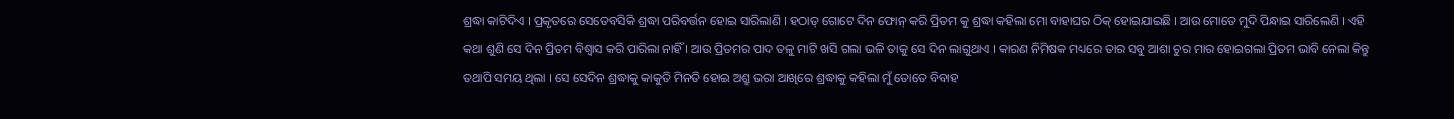ଶ୍ରଦ୍ଧା କାଟିଦିଏ । ପ୍ରକୃତରେ ସେତେବସିକି ଶ୍ରଦ୍ଧା ପରିବର୍ତ୍ତନ ହୋଇ ସାରିଲାଣି । ହଠାତ୍ ଗୋଟେ ଦିନ ଫୋନ୍ କରି ପ୍ରିତମ କୁ ଶ୍ରଦ୍ଧା କହିଲା ମୋ ବାହାଘର ଠିକ୍ ହୋଇଯାଇଛି । ଆଉ ମୋତେ ମୁଦି ପିନ୍ଧାଇ ସାରିଲେଣି । ଏହି କଥା ଶୁଣି ସେ ଦିନ ପ୍ରିତମ ବିଶ୍ୱାସ କରି ପାରିଲା ନାହିଁ । ଆଉ ପ୍ରିତମର ପାଦ ତଳୁ ମାଟି ଖସି ଗଲା ଭଳି ତାକୁ ସେ ଦିନ ଲାଗୁଥାଏ । କାରଣ ନିମିଷକ ମଧ୍ୟରେ ତାର ସବୁ ଆଶା ଚୁର ମାର ହୋଇଗଲା ପ୍ରିତମ ଭାବି ନେଲା କିନ୍ତୁ ତଥାପି ସମୟ ଥିଲା । ସେ ସେଦିନ ଶ୍ରଦ୍ଧାକୁ କାକୁତି ମିନତି ହୋଇ ଅଶ୍ରୁ ଭରା ଆଖିରେ ଶ୍ରଦ୍ଧାକୁ କହିଲା ମୁଁ ତୋତେ ବିବାହ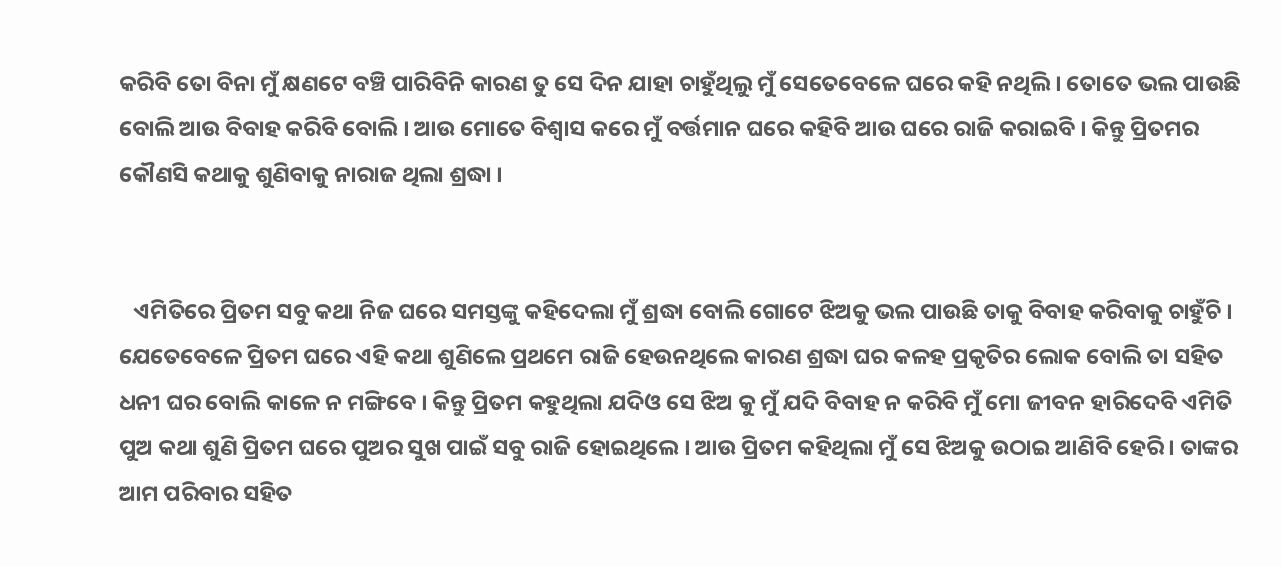କରିବି ତୋ ବିନା ମୁଁ କ୍ଷଣଟେ ବଞ୍ଚି ପାରିବିନି କାରଣ ତୁ ସେ ଦିନ ଯାହା ଚାହୁଁଥିଲୁ ମୁଁ ସେତେବେଳେ ଘରେ କହି ନଥିଲି । ତୋତେ ଭଲ ପାଉଛି ବୋଲି ଆଉ ବିବାହ କରିବି ବୋଲି । ଆଉ ମୋତେ ବିଶ୍ୱାସ କରେ ମୁଁ ବର୍ତ୍ତମାନ ଘରେ କହିବି ଆଉ ଘରେ ରାଜି କରାଇବି । କିନ୍ତୁ ପ୍ରିତମର କୌଣସି କଥାକୁ ଶୁଣିବାକୁ ନାରାଜ ଥିଲା ଶ୍ରଦ୍ଧା ।


   ଏମିତିରେ ପ୍ରିତମ ସବୁ କଥା ନିଜ ଘରେ ସମସ୍ତଙ୍କୁ କହିଦେଲା ମୁଁ ଶ୍ରଦ୍ଧା ବୋଲି ଗୋଟେ ଝିଅକୁ ଭଲ ପାଉଛି ତାକୁ ବିବାହ କରିବାକୁ ଚାହୁଁଚି । ଯେତେବେଳେ ପ୍ରିତମ ଘରେ ଏହି କଥା ଶୁଣିଲେ ପ୍ରଥମେ ରାଜି ହେଉନଥିଲେ କାରଣ ଶ୍ରଦ୍ଧା ଘର କଳହ ପ୍ରକୃତିର ଲୋକ ବୋଲି ତା ସହିତ ଧନୀ ଘର ବୋଲି କାଳେ ନ ମଙ୍ଗିବେ । କିନ୍ତୁ ପ୍ରିତମ କହୁଥିଲା ଯଦିଓ ସେ ଝିଅ କୁ ମୁଁ ଯଦି ବିବାହ ନ କରିବି ମୁଁ ମୋ ଜୀବନ ହାରିଦେବି ଏମିତି ପୁଅ କଥା ଶୁଣି ପ୍ରିତମ ଘରେ ପୁଅର ସୁଖ ପାଇଁ ସବୁ ରାଜି ହୋଇଥିଲେ । ଆଉ ପ୍ରିତମ କହିଥିଲା ମୁଁ ସେ ଝିଅକୁ ଉଠାଇ ଆଣିବି ହେରି । ତାଙ୍କର ଆମ ପରିବାର ସହିତ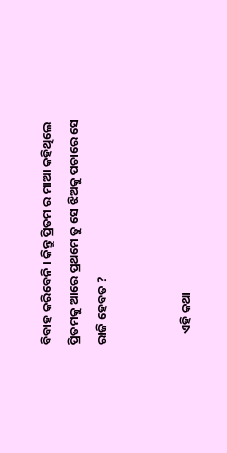ବିବାହ କରିବେନି । କିନ୍ତୁ ପ୍ରିତମ ର ମାଆ କହିଥିଲେ ପ୍ରିତମକୁ ଆରେ ପ୍ରଥମେ ତୁ ସେ ଝିଅକୁ ପଚାରେ ସେ ରାଜି ହେବତ ?


    ଏହି କଥା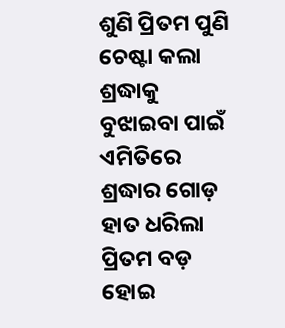ଶୁଣି ପ୍ରିତମ ପୁଣି ଚେଷ୍ଟା କଲା ଶ୍ରଦ୍ଧାକୁ ବୁଝାଇବା ପାଇଁ ଏମିତିରେ ଶ୍ରଦ୍ଧାର ଗୋଡ଼ ହାତ ଧରିଲା ପ୍ରିତମ ବଡ଼ ହୋଇ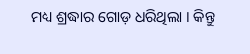ମଧ୍ୟ ଶ୍ରଦ୍ଧାର ଗୋଡ଼ ଧରିଥିଲା । କିନ୍ତୁ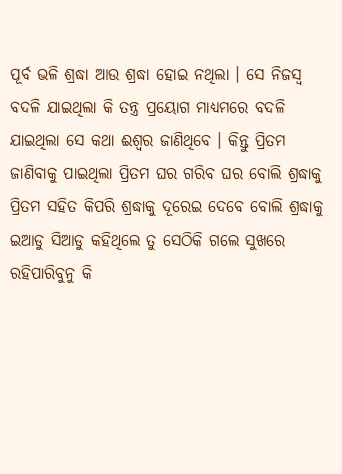ପୂର୍ବ ଭଳି ଶ୍ରଦ୍ଧା ଆଉ ଶ୍ରଦ୍ଧା ହୋଇ ନଥିଲା । ସେ ନିଜସ୍ଵ ବଦଳି ଯାଇଥିଲା କି ତନ୍ତ୍ର ପ୍ରୟୋଗ ମାଧ୍ୟମରେ ବଦଳି ଯାଇଥିଲା ସେ କଥା ଈଶ୍ୱର ଜାଣିଥିବେ । କିନ୍ତୁ ପ୍ରିତମ ଜାଣିବାକୁ ପାଇଥିଲା ପ୍ରିତମ ଘର ଗରିବ ଘର ବୋଲି ଶ୍ରଦ୍ଧାକୁ ପ୍ରିତମ ସହିତ କିପରି ଶ୍ରଦ୍ଧାକୁ ଦୂରେଇ ଦେବେ ବୋଲି ଶ୍ରଦ୍ଧାକୁ ଇଆଡୁ ସିଆଡୁ କହିଥିଲେ ତୁ ସେଠିକି ଗଲେ ସୁଖରେ ରହିପାରିବୁନୁ କି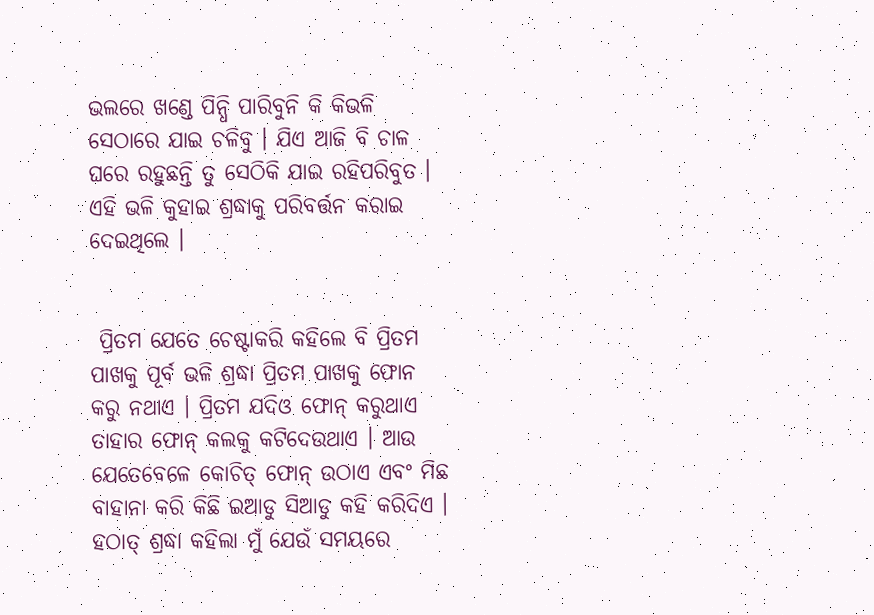ଭଲରେ ଖଣ୍ଡେ ପିନ୍ଧି ପାରିବୁନି କି କିଭଳି ସେଠାରେ ଯାଇ ଚଳିବୁ । ଯିଏ ଆଜି ବି ଚାଳ ଘରେ ରହୁଛନ୍ତି ତୁ ସେଠିକି ଯାଇ ରହିପରିବୁତ । ଏହି ଭଳି କୁହାଇ ଶ୍ରଦ୍ଧାକୁ ପରିବର୍ତ୍ତନ କରାଇ ଦେଇଥିଲେ ।


 ପ୍ରିତମ ଯେତେ ଚେଷ୍ଟାକରି କହିଲେ ବି ପ୍ରିତମ ପାଖକୁ ପୂର୍ବ ଭଳି ଶ୍ରଦ୍ଧା ପ୍ରିତମ ପାଖକୁ ଫୋନ କରୁ ନଥାଏ । ପ୍ରିତମ ଯଦିଓ ଫୋନ୍ କରୁଥାଏ ତାହାର ଫୋନ୍ କଲକୁ କଟିଦେଉଥାଏ । ଆଉ ଯେତେବେଳେ କୋଚିତ୍ ଫୋନ୍ ଉଠାଏ ଏବଂ ମିଛ ବାହାନା କରି କିଛି ଇଆଡୁ ସିଆଡୁ କହି କରିଦିଏ । ହଠାତ୍ ଶ୍ରଦ୍ଧା କହିଲା ମୁଁ ଯେଉଁ ସମୟରେ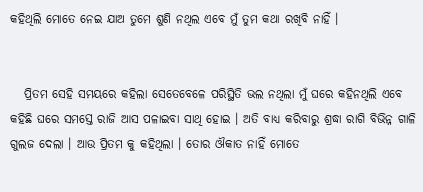କହିଥିଲି ମୋତେ ନେଇ ଯାଅ ତୁମେ ଶୁଣି ନଥିଲ ଏବେ ମୁଁ ତୁମ କଥା ରଖିବି ନାହିଁ ।


   ପ୍ରିତମ ସେହି ସମୟରେ କହିଲା ସେତେବେଳେ ପରିସ୍ଥିତି ଭଲ ନଥିଲା ମୁଁ ଘରେ କହିନଥିଲି ଏବେ କହିଛି ଘରେ ସମସ୍ତେ ରାଜି ଆସ ପଳାଇବା ସାଥି ହୋଇ । ଅତି ବାଧ୍ୟ କରିବାରୁ ଶ୍ରଦ୍ଧା ରାଗି ବିଭିନ୍ନ ଗାଳି ଗୁଲଜ ଦେଲା । ଆଉ ପ୍ରିତମ କୁ କହିଥିଲା । ତୋର ଔକାତ ନାହିଁ ମୋତେ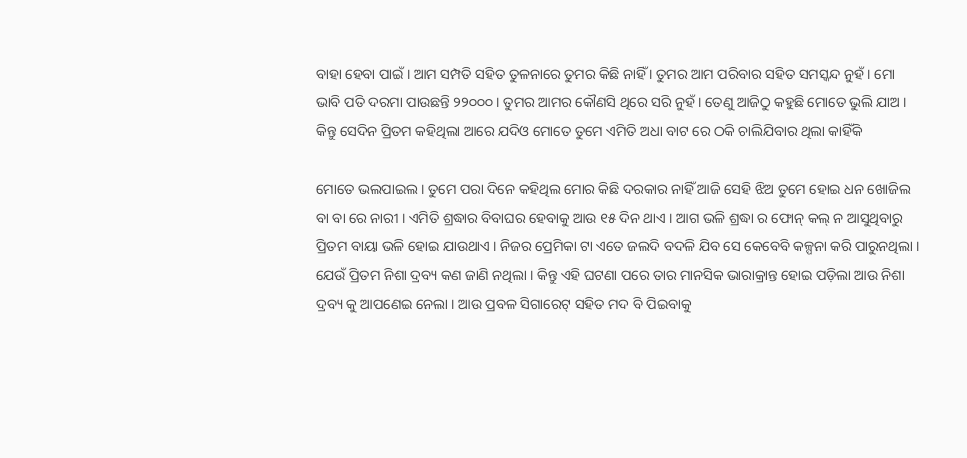ବାହା ହେବା ପାଇଁ । ଆମ ସମ୍ପତି ସହିତ ତୁଳନାରେ ତୁମର କିଛି ନାହିଁ । ତୁମର ଆମ ପରିବାର ସହିତ ସମସ୍କନ୍ଦ ନୁହଁ । ମୋ ଭାବି ପତି ଦରମା ପାଉଛନ୍ତି ୨୨୦୦୦ । ତୁମର ଆମର କୌଣସି ଥିରେ ସରି ନୁହଁ । ତେଣୁ ଆଜିଠୁ କହୁଛି ମୋତେ ଭୁଲି ଯାଅ । କିନ୍ତୁ ସେଦିନ ପ୍ରିତମ କହିଥିଲା ଆରେ ଯଦିଓ ମୋତେ ତୁମେ ଏମିତି ଅଧା ବାଟ ରେ ଠକି ଚାଲିଯିବାର ଥିଲା କାହିଁକି

ମୋତେ ଭଲପାଇଲ । ତୁମେ ପରା ଦିନେ କହିଥିଲ ମୋର କିଛି ଦରକାର ନାହିଁ ଆଜି ସେହି ଝିଅ ତୁମେ ହୋଇ ଧନ ଖୋଜିଲ ବା ବା ରେ ନାରୀ । ଏମିତି ଶ୍ରଦ୍ଧାର ବିବାଘର ହେବାକୁ ଆଉ ୧୫ ଦିନ ଥାଏ । ଆଗ ଭଳି ଶ୍ରଦ୍ଧା ର ଫୋନ୍ କଲ୍ ନ ଆସୁଥିବାରୁ ପ୍ରିତମ ବାୟା ଭଳି ହୋଇ ଯାଉଥାଏ । ନିଜର ପ୍ରେମିକା ଟା ଏତେ ଜଲଦି ବଦଳି ଯିବ ସେ କେବେବି କଳ୍ପନା କରି ପାରୁନଥିଲା । ଯେଉଁ ପ୍ରିତମ ନିଶା ଦ୍ରବ୍ୟ କଣ ଜାଣି ନଥିଲା । କିନ୍ତୁ ଏହି ଘଟଣା ପରେ ତାର ମାନସିକ ଭାରାକ୍ରାନ୍ତ ହୋଇ ପଡ଼ିଲା ଆଉ ନିଶା ଦ୍ରବ୍ୟ କୁ ଆପଣେଇ ନେଲା । ଆଉ ପ୍ରବଳ ସିଗାରେଟ୍ ସହିତ ମଦ ବି ପିଇବାକୁ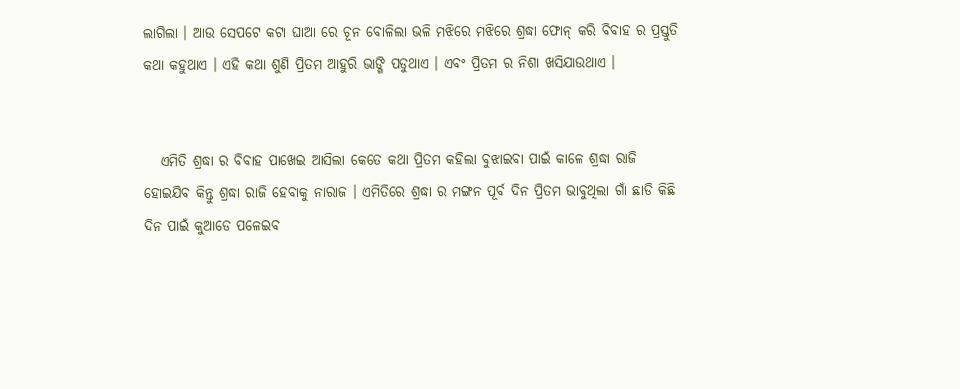ଲାଗିଲା । ଆଉ ସେପଟେ କଟା ଘାଆ ରେ ଚୂନ ବୋଳିଲା ଭଳି ମଝିରେ ମଝିରେ ଶ୍ରଦ୍ଧା ଫୋନ୍ କରି ବିବାହ ର ପ୍ରସ୍ତୁତି କଥା କହୁଥାଏ । ଏହି କଥା ଶୁଣି ପ୍ରିତମ ଆହୁରି ଭାଙ୍ଗି ପଡୁଥାଏ । ଏବଂ ପ୍ରିତମ ର ନିଶା ଖସିଯାଉଥାଏ ।


   ଏମିତି ଶ୍ରଦ୍ଧା ର ବିବାହ ପାଖେଇ ଆସିଲା କେତେ କଥା ପ୍ରିତମ କହିଲା ବୁଝାଇବା ପାଇଁ କାଳେ ଶ୍ରଦ୍ଧା ରାଜି ହୋଇଯିବ କିନ୍ତୁ ଶ୍ରଦ୍ଧା ରାଜି ହେବାକୁ ନାରାଜ । ଏମିତିରେ ଶ୍ରଦ୍ଧା ର ମଙ୍ଗନ ପୂର୍ବ ଦିନ ପ୍ରିତମ ଭାବୁଥିଲା ଗାଁ ଛାଡି କିଛି ଦିନ ପାଇଁ କୁଆଡେ ପଳେଇବ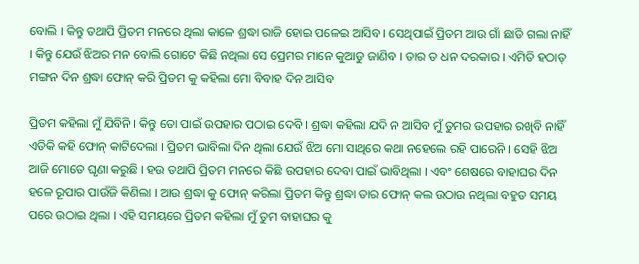ବୋଲି । କିନ୍ତୁ ତଥାପି ପ୍ରିତମ ମନରେ ଥିଲା କାଳେ ଶ୍ରଦ୍ଧା ରାଜି ହୋଇ ପଳେଇ ଆସିବ । ସେଥିପାଇଁ ପ୍ରିତମ ଆଉ ଗାଁ ଛାଡି ଗଲା ନାହିଁ । କିନ୍ତୁ ଯେଉଁ ଝିଅର ମନ ବୋଲି ଗୋଟେ କିଛି ନଥିଲା ସେ ପ୍ରେମର ମାନେ କୁଆଡୁ ଜାଣିବ । ତାର ତ ଧନ ଦରକାର । ଏମିତି ହଠାତ୍ ମଙ୍ଗନ ଦିନ ଶ୍ରଦ୍ଧା ଫୋନ୍ କରି ପ୍ରିତମ କୁ କହିଲା ମୋ ବିବାହ ଦିନ ଆସିବ

ପ୍ରିତମ କହିଲା ମୁଁ ଯିବିନି । କିନ୍ତୁ ତୋ ପାଇଁ ଉପହାର ପଠାଇ ଦେବି । ଶ୍ରଦ୍ଧା କହିଲା ଯଦି ନ ଆସିବ ମୁଁ ତୁମର ଉପହାର ରଖିବି ନାହିଁ ଏତିକି କହି ଫୋନ୍ କାଟିଦେଲା । ପ୍ରିତମ ଭାବିଲା ଦିନ ଥିଲା ଯେଉଁ ଝିଅ ମୋ ସାଥିରେ କଥା ନହେଲେ ରହି ପାରେନି । ସେହି ଝିଅ ଆଜି ମୋତେ ଘୃଣା କରୁଛି । ହଉ ତଥାପି ପ୍ରିତମ ମନରେ କିଛି ଉପହାର ଦେବା ପାଇଁ ଭାବିଥିଲା । ଏବଂ ଶେଷରେ ବାହାଘର ଦିନ ହଳେ ରୂପାର ପାଉଁଜି କିଣିଲା । ଆଉ ଶ୍ରଦ୍ଧା କୁ ଫୋନ୍ କରିଲା ପ୍ରିତମ କିନ୍ତୁ ଶ୍ରଦ୍ଧା ତାର ଫୋନ୍ କଲ ଉଠାଉ ନଥିଲା ବହୁତ ସମୟ ପରେ ଉଠାଇ ଥିଲା । ଏହି ସମୟରେ ପ୍ରିତମ କହିଲା ମୁଁ ତୁମ ବାହାଘର କୁ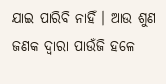ଯାଇ ପାରିବି ନାହିଁ । ଆଉ ଶୁଣ ଜଣକ ଦ୍ଵାରା ପାଉଁଜି ହଳେ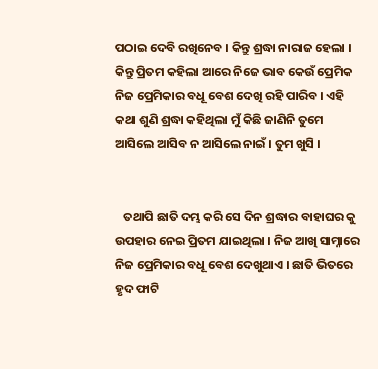ପଠାଇ ଦେବି ରଖିନେବ । କିନ୍ତୁ ଶ୍ରଦ୍ଧା ନାରାଜ ହେଲା । କିନ୍ତୁ ପ୍ରିତମ କହିଲା ଆରେ ନିଜେ ଭାବ କେଉଁ ପ୍ରେମିକ ନିଜ ପ୍ରେମିକାର ବଧୂ ବେଶ ଦେଖି ରହି ପାରିବ । ଏହି କଥା ଶୁଣି ଶ୍ରଦ୍ଧା କହିଥିଲା ମୁଁ କିଛି ଜାଣିନି ତୁମେ ଆସିଲେ ଆସିବ ନ ଆସିଲେ ନାଇଁ । ତୁମ ଖୁସି ।


   ତଥାପି ଛାତି ଦମ୍ଭ କରି ସେ ଦିନ ଶ୍ରଦ୍ଧାର ବାହାଘର କୁ ଉପହାର ନେଇ ପ୍ରିତମ ଯାଇଥିଲା । ନିଜ ଆଖି ସାମ୍ନାରେ ନିଜ ପ୍ରେମିକାର ବଧୂ ବେଶ ଦେଖୁଥାଏ । ଛାତି ଭିତରେ ହୃଦ ଫାଟି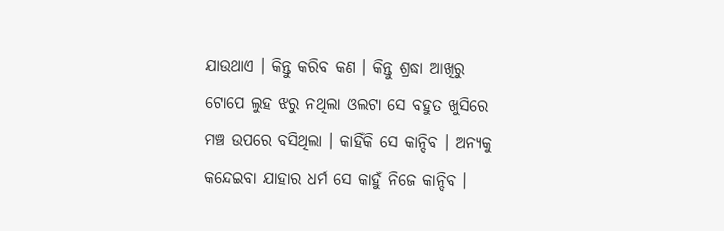ଯାଉଥାଏ । କିନ୍ତୁ କରିବ କଣ । କିନ୍ତୁ ଶ୍ରଦ୍ଧା ଆଖିରୁ ଟୋପେ ଲୁହ ଝରୁ ନଥିଲା ଓଲଟା ସେ ବହୁତ ଖୁସିରେ ମଞ୍ଚ ଉପରେ ବସିଥିଲା । କାହିଁକି ସେ କାନ୍ଦିବ । ଅନ୍ୟକୁ କନ୍ଦେଇବା ଯାହାର ଧର୍ମ ସେ କାହୁଁ ନିଜେ କାନ୍ଦିବ ।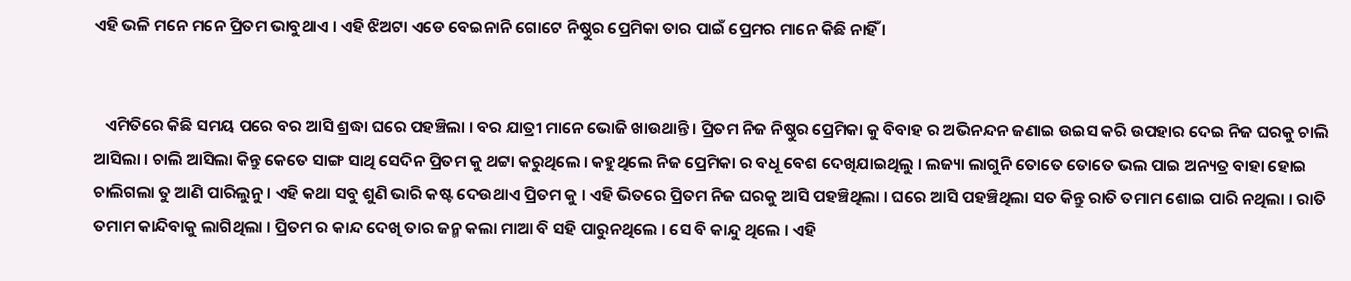ଏହି ଭଳି ମନେ ମନେ ପ୍ରିତମ ଭାବୁଥାଏ । ଏହି ଝିଅଟା ଏଡେ ବେଇନାନି ଗୋଟେ ନିଷ୍ଠୁର ପ୍ରେମିକା ତାର ପାଇଁ ପ୍ରେମର ମାନେ କିଛି ନାହିଁ ।


   ଏମିତିରେ କିଛି ସମୟ ପରେ ବର ଆସି ଶ୍ରଦ୍ଧା ଘରେ ପହଞ୍ଚିଲା । ବର ଯାତ୍ରୀ ମାନେ ଭୋଜି ଖାଉଥାନ୍ତି । ପ୍ରିତମ ନିଜ ନିଷ୍ଠୁର ପ୍ରେମିକା କୁ ବିବାହ ର ଅଭିନନ୍ଦନ ଜଣାଇ ଉଇସ କରି ଉପହାର ଦେଇ ନିଜ ଘରକୁ ଚାଲି ଆସିଲା । ଚାଲି ଆସିଲା କିନ୍ତୁ କେତେ ସାଙ୍ଗ ସାଥି ସେଦିନ ପ୍ରିତମ କୁ ଥଟ୍ଟା କରୁଥିଲେ । କହୁଥିଲେ ନିଜ ପ୍ରେମିକା ର ବଧୂ ବେଶ ଦେଖିଯାଇଥିଲୁ । ଲଜ୍ୟା ଲାଗୁନି ତୋତେ ତୋତେ ଭଲ ପାଇ ଅନ୍ୟତ୍ର ବାହା ହୋଇ ଚାଲିଗଲା ତୁ ଆଣି ପାରିଲୁନୁ । ଏହି କଥା ସବୁ ଶୁଣି ଭାରି କଷ୍ଟ ଦେଉଥାଏ ପ୍ରିତମ କୁ । ଏହି ଭିତରେ ପ୍ରିତମ ନିଜ ଘରକୁ ଆସି ପହଞ୍ଚିଥିଲା । ଘରେ ଆସି ପହଞ୍ଚିଥିଲା ସତ କିନ୍ତୁ ରାତି ତମାମ ଶୋଇ ପାରି ନଥିଲା । ରାତି ତମାମ କାନ୍ଦିବାକୁ ଲାଗିଥିଲା । ପ୍ରିତମ ର କାନ୍ଦ ଦେଖି ତାର ଜନ୍ମ କଲା ମାଆ ବି ସହି ପାରୁନଥିଲେ । ସେ ବି କାନ୍ଦୁ ଥିଲେ । ଏହି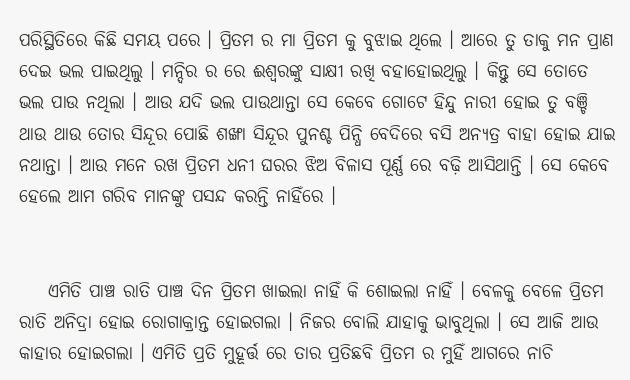ପରିସ୍ଥିତିରେ କିଛି ସମୟ ପରେ । ପ୍ରିତମ ର ମା ପ୍ରିତମ କୁ ବୁଝାଇ ଥିଲେ । ଆରେ ତୁ ତାକୁ ମନ ପ୍ରାଣ ଦେଇ ଭଲ ପାଇଥିଲୁ । ମନ୍ଦିର ର ରେ ଈଶ୍ୱରଙ୍କୁ ସାକ୍ଷୀ ରଖି ବହାହୋଇଥିଲୁ । କିନ୍ତୁ ସେ ତୋତେ ଭଲ ପାଉ ନଥିଲା । ଆଉ ଯଦି ଭଲ ପାଉଥାନ୍ତା ସେ କେବେ ଗୋଟେ ହିନ୍ଦୁ ନାରୀ ହୋଇ ତୁ ବଞ୍ଚି ଥାଉ ଥାଉ ତୋର ସିନ୍ଦୂର ପୋଛି ଶଙ୍ଖା ସିନ୍ଦୂର ପୁନଶ୍ଚ ପିନ୍ଧି ବେଦିରେ ବସି ଅନ୍ୟତ୍ର ବାହା ହୋଇ ଯାଇ ନଥାନ୍ତା । ଆଉ ମନେ ରଖ ପ୍ରିତମ ଧନୀ ଘରର ଝିଅ ବିଳାସ ପୂର୍ଣ୍ଣ ରେ ବଢ଼ି ଆସିଥାନ୍ତି । ସେ କେବେ ହେଲେ ଆମ ଗରିବ ମାନଙ୍କୁ ପସନ୍ଦ କରନ୍ତି ନାହିଁରେ ।


    ଏମିତି ପାଞ୍ଚ ରାତି ପାଞ୍ଚ ଦିନ ପ୍ରିତମ ଖାଇଲା ନାହିଁ କି ଶୋଇଲା ନାହିଁ । ବେଳକୁ ବେଳେ ପ୍ରିତମ ରାତି ଅନିଦ୍ରା ହୋଇ ରୋଗାକ୍ରାନ୍ତ ହୋଇଗଲା । ନିଜର ବୋଲି ଯାହାକୁ ଭାବୁଥିଲା । ସେ ଆଜି ଆଉ କାହାର ହୋଇଗଲା । ଏମିତି ପ୍ରତି ମୁହୂର୍ତ୍ତ ରେ ତାର ପ୍ରତିଛବି ପ୍ରିତମ ର ମୁହିଁ ଆଗରେ ନାଚି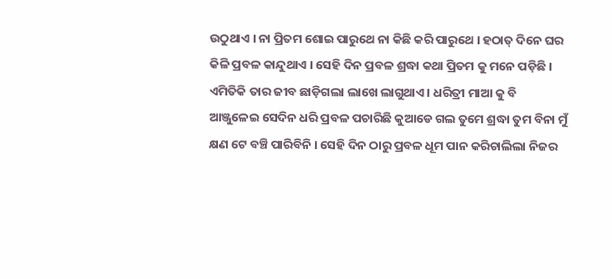ଉଠୁଥାଏ । ନା ପ୍ରିତମ ଶୋଇ ପାରୁଥେ ନା କିଛି କରି ପାରୁଥେ । ହଠାତ୍ ଦିନେ ଘର କିଳି ପ୍ରବଳ କାନ୍ଦୁଥାଏ । ସେହି ଦିନ ପ୍ରବଳ ଶ୍ରଦ୍ଧା କଥା ପ୍ରିତମ କୁ ମନେ ପଡ଼ିଛି । ଏମିତିକି ତାର ଜୀବ ଛାଡ଼ିଗଲା ଲାଖେ ଲାଗୁଥାଏ । ଧରିତ୍ରୀ ମାଆ କୁ ବି ଆଞ୍ଜୁଳେଇ ସେଦିନ ଧରି ପ୍ରବଳ ପଚାରିଛି କୁଆଡେ ଗଲ ତୁମେ ଶ୍ରଦ୍ଧା ତୁମ ବିନା ମୁଁ କ୍ଷଣ ଟେ ବଞ୍ଚି ପାରିବିନି । ସେହି ଦିନ ଠାରୁ ପ୍ରବଳ ଧୂମ ପାନ କରିଚାଲିଲା ନିଜର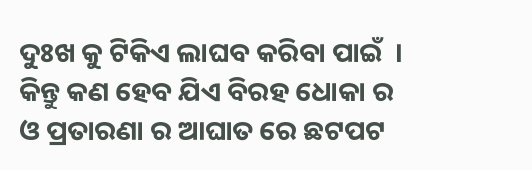ଦୁଃଖ କୁ ଟିକିଏ ଲାଘବ କରିବା ପାଇଁ  । କିନ୍ତୁ କଣ ହେବ ଯିଏ ବିରହ ଧୋକା ର ଓ ପ୍ରତାରଣା ର ଆଘାତ ରେ ଛଟପଟ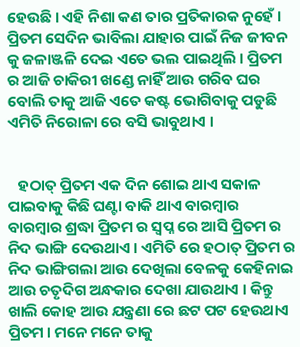ହେଉଛି । ଏହି ନିଶା କଣ ତାର ପ୍ରତିକାରକ ନୁହେଁ । ପ୍ରିତମ ସେଦିନ ଭାବିଲା ଯାହାର ପାଇଁ ନିଜ ଜୀବନ କୁ ଜଳାଞ୍ଜଳି ଦେଇ ଏତେ ଭଲ ପାଇଥିଲି । ପ୍ରିତମ ର ଆଜି ଚାକିରୀ ଖଣ୍ଡେ ନାହିଁ ଆଉ ଗରିବ ଘର ବୋଲି ତାକୁ ଆଜି ଏତେ କଷ୍ଟ ଭୋଗିବାକୁ ପଡୁଛି ଏମିତି ନିରୋଳା ରେ ବସି ଭାବୁଥାଏ ।


   ହଠାତ୍ ପ୍ରିତମ ଏକ ଦିନ ଶୋଇ ଥାଏ ସକାଳ ପାଇବାକୁ କିଛି ଘଣ୍ଟା ବାକି ଥାଏ ବାରମ୍ବାର ବାରମ୍ବାର ଶ୍ରଦ୍ଧା ପ୍ରିତମ ର ସ୍ବପ୍ନ ରେ ଆସି ପ୍ରିତମ ର ନିଦ ଭାଙ୍ଗି ଦେଉଥାଏ । ଏମିତି ରେ ହଠାତ୍ ପ୍ରିତମ ର ନିଦ ଭାଙ୍ଗିଗଲା ଆଉ ଦେଖିଲା ବେଳକୁ କେହିନାଇ ଆଉ ଚତୃଦିଗ ଅନ୍ଧକାର ଦେଖା ଯାଉଥାଏ । କିନ୍ତୁ ଖାଲି କୋହ ଆଉ ଯନ୍ତ୍ରଣା ରେ ଛଟ ପଟ ହେଉଥାଏ ପ୍ରିତମ । ମନେ ମନେ ତାକୁ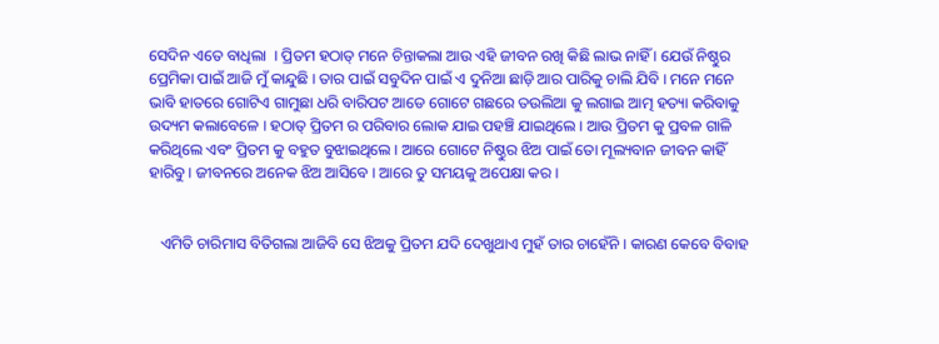ସେଦିନ ଏତେ ବାଧିଲା  । ପ୍ରିତମ ହଠାତ୍ ମନେ ଚିନ୍ତାକଲା ଆଉ ଏହି ଜୀବନ ରଖି କିଛି ଲାଭ ନାହିଁ । ଯେଉଁ ନିଷ୍ଠୁର ପ୍ରେମିକା ପାଇଁ ଆଜି ମୁଁ କାନ୍ଦୁଛି । ତାର ପାଇଁ ସବୁଦିନ ପାଇଁ ଏ ଦୁନିଆ ଛାଡ଼ି ଆର ପାରିକୁ ଚାଲି ଯିବି । ମନେ ମନେ ଭାବି ହାତରେ ଗୋଟିଏ ଗାମୁଛା ଧରି ବାରିପଟ ଆଡେ ଗୋଟେ ଗଛରେ ତଉଲିଆ କୁ ଲଗାଇ ଆତ୍ମ ହତ୍ୟା କରିବାକୁ ଉଦ୍ୟମ କଲାବେଳେ । ହଠାତ୍ ପ୍ରିତମ ର ପରିବାର ଲୋକ ଯାଇ ପହଞ୍ଚି ଯାଇଥିଲେ । ଆଉ ପ୍ରିତମ କୁ ପ୍ରବଳ ଗାଳି କରିଥିଲେ ଏବଂ ପ୍ରିତମ କୁ ବହୁତ ବୁଝାଇଥିଲେ । ଆରେ ଗୋଟେ ନିଷ୍ଠୁର ଝିଅ ପାଇଁ ତୋ ମୂଲ୍ୟବାନ ଜୀବନ କାହିଁ ହାରିବୁ । ଜୀବନରେ ଅନେକ ଝିଅ ଆସିବେ । ଆରେ ତୁ ସମୟକୁ ଅପେକ୍ଷା କର ।


   ଏମିତି ଚାରିମାସ ବିତିଗଲା ଆଜିବି ସେ ଝିଅକୁ ପ୍ରିତମ ଯଦି ଦେଖୁଥାଏ ମୁହଁ ତାର ଚାହେଁନି । କାରଣ କେବେ ବିବାହ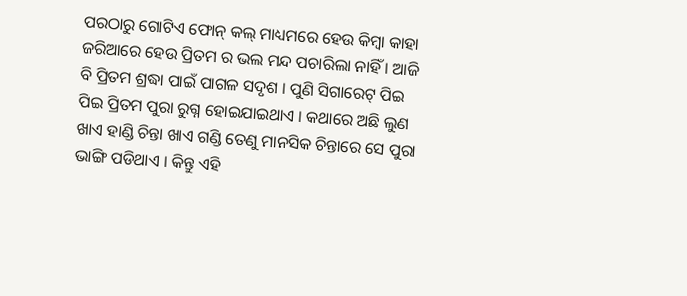ପରଠାରୁ ଗୋଟିଏ ଫୋନ୍ କଲ୍ ମାଧ୍ୟମରେ ହେଉ କିମ୍ବା କାହା ଜରିଆରେ ହେଉ ପ୍ରିତମ ର ଭଲ ମନ୍ଦ ପଚାରିଲା ନାହିଁ । ଆଜି ବି ପ୍ରିତମ ଶ୍ରଦ୍ଧା ପାଇଁ ପାଗଳ ସଦୃଶ । ପୁଣି ସିଗାରେଟ୍ ପିଇ ପିଇ ପ୍ରିତମ ପୁରା ରୁଗ୍ନ ହୋଇଯାଇଥାଏ । କଥାରେ ଅଛି ଲୁଣ ଖାଏ ହାଣ୍ଡି ଚିନ୍ତା ଖାଏ ଗଣ୍ଡି ତେଣୁ ମାନସିକ ଚିନ୍ତାରେ ସେ ପୁରା ଭାଙ୍ଗି ପଡିଥାଏ । କିନ୍ତୁ ଏହି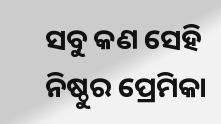ସବୁ କଣ ସେହି ନିଷ୍ଠୁର ପ୍ରେମିକା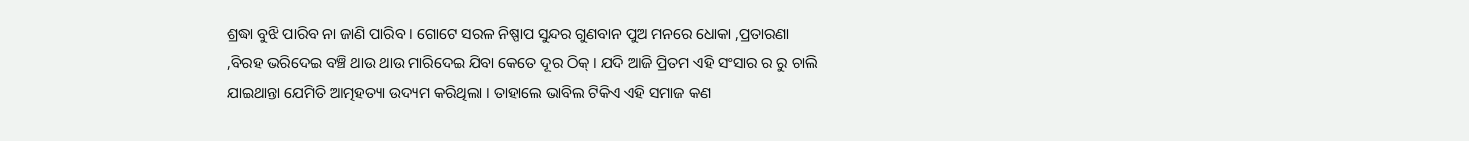ଶ୍ରଦ୍ଧା ବୁଝି ପାରିବ ନା ଜାଣି ପାରିବ । ଗୋଟେ ସରଳ ନିଷ୍ପାପ ସୁନ୍ଦର ଗୁଣବାନ ପୁଅ ମନରେ ଧୋକା ,ପ୍ରତାରଣା ,ବିରହ ଭରିଦେଇ ବଞ୍ଚି ଥାଉ ଥାଉ ମାରିଦେଇ ଯିବା କେତେ ଦୂର ଠିକ୍ । ଯଦି ଆଜି ପ୍ରିତମ ଏହି ସଂସାର ର ରୁ ଚାଲି ଯାଇଥାନ୍ତା ଯେମିତି ଆତ୍ମହତ୍ୟା ଉଦ୍ୟମ କରିଥିଲା । ତାହାଲେ ଭାବିଲ ଟିକିଏ ଏହି ସମାଜ କଣ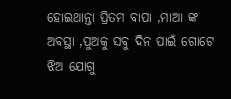ହୋଇଥାନ୍ତା ପ୍ରିତମ ବାପା ,ମାଆ ଙ୍କ ଅବସ୍ଥା ,ପୁଅକୁ ସବୁ ଦିନ ପାଇଁ ଗୋଟେ ଝିଅ ଯୋଗୁ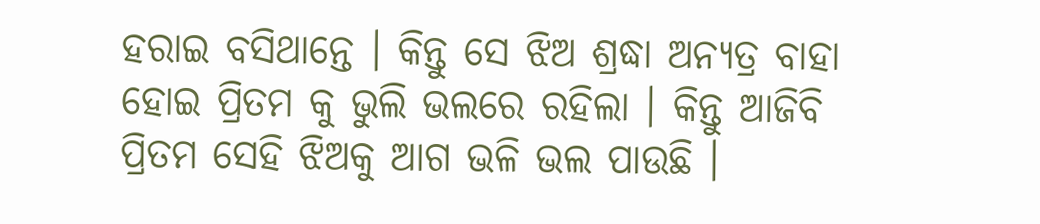ହରାଇ ବସିଥାନ୍ତେ । କିନ୍ତୁ ସେ ଝିଅ ଶ୍ରଦ୍ଧା ଅନ୍ୟତ୍ର ବାହା ହୋଇ ପ୍ରିତମ କୁ ଭୁଲି ଭଲରେ ରହିଲା । କିନ୍ତୁ ଆଜିବି ପ୍ରିତମ ସେହି ଝିଅକୁ ଆଗ ଭଳି ଭଲ ପାଉଛି ।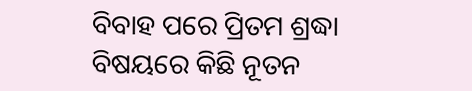ବିବାହ ପରେ ପ୍ରିତମ ଶ୍ରଦ୍ଧା ବିଷୟରେ କିଛି ନୂତନ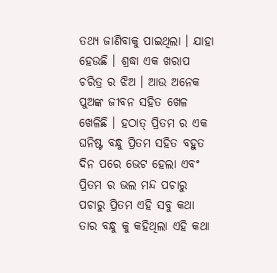ତଥ୍ୟ ଜାଣିବାକୁ ପାଇଥିଲା । ଯାହା ହେଉଛି । ଶ୍ରଦ୍ଧା ଏକ ଖରାପ ଚରିତ୍ର ର ଝିଅ । ଆଉ ଅନେକ ପୁଅଙ୍କ ଜୀବନ ସହିତ ଖେଳ ଖେଳିଛି । ହଠାତ୍ ପ୍ରିତମ ର ଏକ ଘନିଷ୍ଟ ବନ୍ଧୁ ପ୍ରିତମ ସହିତ ବହୁତ ଦିନ ପରେ ଭେଟ ହେଲା ଏବଂ ପ୍ରିତମ ର ଭଲ ମନ୍ଦ ପଚାରୁ ପଚାରୁ ପ୍ରିତମ ଏହି ସବୁ କଥା ତାର ବନ୍ଧୁ କୁ କହିଥିଲା ଏହି କଥା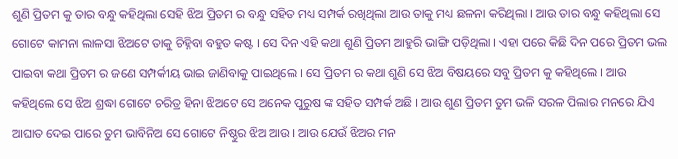ଶୁଣି ପ୍ରିତମ କୁ ତାର ବନ୍ଧୁ କହିଥିଲା ସେହି ଝିଅ ପ୍ରିତମ ର ବନ୍ଧୁ ସହିତ ମଧ୍ୟ ସମ୍ପର୍କ ରଖିଥିଲା ଆଉ ତାକୁ ମଧ୍ୟ ଛଳନା କରିଥିଲା । ଆଉ ତାର ବନ୍ଧୁ କହିଥିଲା ସେ ଗୋଟେ କାମନା ଲାଳସା ଝିଅଟେ ତାକୁ ଚିହ୍ନିବା ବହୁତ କଷ୍ଟ । ସେ ଦିନ ଏହି କଥା ଶୁଣି ପ୍ରିତମ ଆହୁରି ଭାଙ୍ଗି ପଡ଼ିଥିଲା । ଏହା ପରେ କିଛି ଦିନ ପରେ ପ୍ରିତମ ଭଲ ପାଇବା କଥା ପ୍ରିତମ ର ଜଣେ ସମ୍ପର୍କୀୟ ଭାଇ ଜାଣିବାକୁ ପାଇଥିଲେ । ସେ ପ୍ରିତମ ର କଥା ଶୁଣି ସେ ଝିଅ ବିଷୟରେ ସବୁ ପ୍ରିତମ କୁ କହିଥିଲେ । ଆଉ କହିଥିଲେ ସେ ଝିଅ ଶ୍ରଦ୍ଧା ଗୋଟେ ଚରିତ୍ର ହିନା ଝିଅଟେ ସେ ଅନେକ ପୁରୁଷ ଙ୍କ ସହିତ ସମ୍ପର୍କ ଅଛି । ଆଉ ଶୁଣ ପ୍ରିତମ ତୁମ ଭଳି ସରଳ ପିଲାର ମନରେ ଯିଏ ଆଘାତ ଦେଇ ପାରେ ତୁମ ଭାବିନିଅ ସେ ଗୋଟେ ନିଷ୍ଠୁର ଝିଅ ଆଉ । ଆଉ ଯେଉଁ ଝିଅର ମନ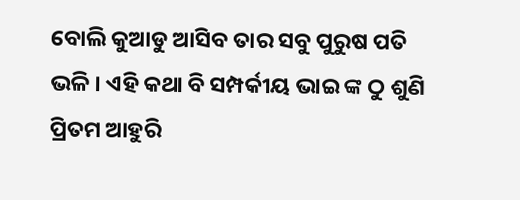ବୋଲି କୁଆଡୁ ଆସିବ ତାର ସବୁ ପୁରୁଷ ପତି ଭଳି । ଏହି କଥା ବି ସମ୍ପର୍କୀୟ ଭାଇ ଙ୍କ ଠୁ ଶୁଣି ପ୍ରିତମ ଆହୁରି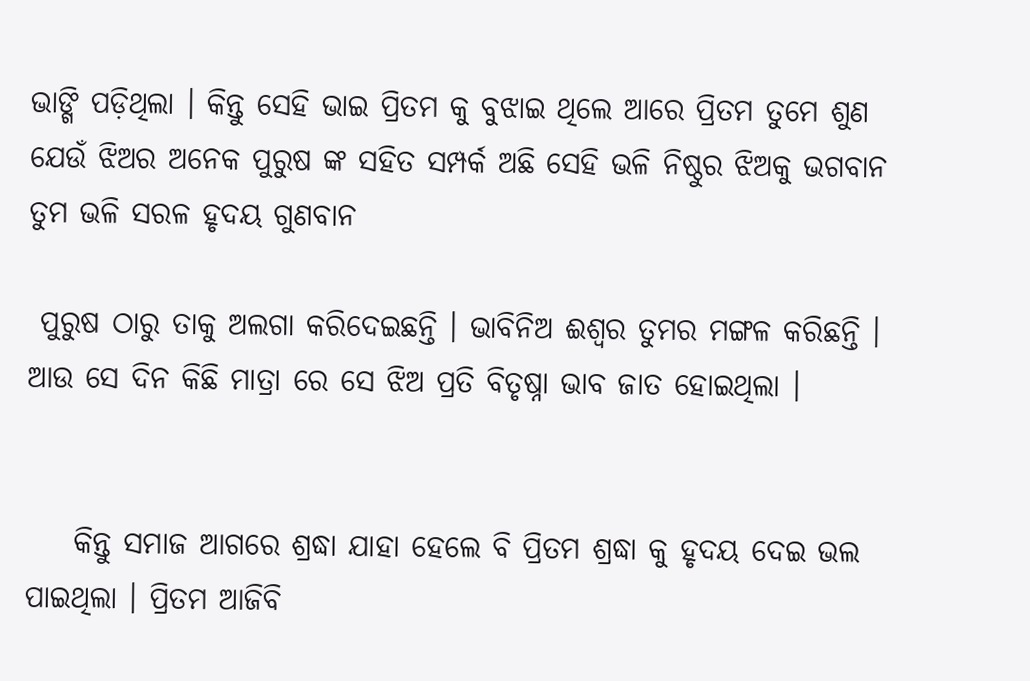ଭାଙ୍ଗି ପଡ଼ିଥିଲା । କିନ୍ତୁ ସେହି ଭାଇ ପ୍ରିତମ କୁ ବୁଝାଇ ଥିଲେ ଆରେ ପ୍ରିତମ ତୁମେ ଶୁଣ ଯେଉଁ ଝିଅର ଅନେକ ପୁରୁଷ ଙ୍କ ସହିତ ସମ୍ପର୍କ ଅଛି ସେହି ଭଳି ନିଷ୍ଠୁର ଝିଅକୁ ଭଗବାନ ତୁମ ଭଳି ସରଳ ହୃଦୟ ଗୁଣବାନ

 ପୁରୁଷ ଠାରୁ ତାକୁ ଅଲଗା କରିଦେଇଛନ୍ତି । ଭାବିନିଅ ଈଶ୍ୱର ତୁମର ମଙ୍ଗଳ କରିଛନ୍ତି । ଆଉ ସେ ଦିନ କିଛି ମାତ୍ରା ରେ ସେ ଝିଅ ପ୍ରତି ବିତୃଷ୍ନା ଭାବ ଜାତ ହୋଇଥିଲା ।


    କିନ୍ତୁ ସମାଜ ଆଗରେ ଶ୍ରଦ୍ଧା ଯାହା ହେଲେ ବି ପ୍ରିତମ ଶ୍ରଦ୍ଧା କୁ ହୃଦୟ ଦେଇ ଭଲ ପାଇଥିଲା । ପ୍ରିତମ ଆଜିବି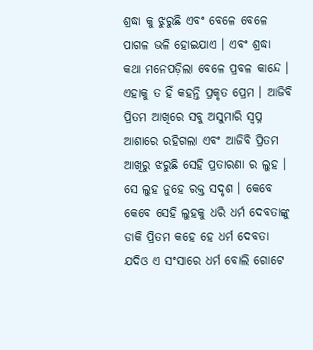ଶ୍ରଦ୍ଧା କୁ ଝୁରୁଛି ଏବଂ ବେଳେ ବେଳେ ପାଗଳ ଭଳି ହୋଇଯାଏ । ଏବଂ ଶ୍ରଦ୍ଧା କଥା ମନେପଡ଼ିଲା ବେଳେ ପ୍ରବଳ କାନ୍ଦେ । ଏହାକୁ ତ ହିଁ କହନ୍ତି ପ୍ରକୃତ ପ୍ରେମ । ଆଜିବି ପ୍ରିତମ ଆଖିରେ ସବୁ ଅସୁମାରି ସ୍ଵପ୍ନ ଆଶାରେ ରହିଗଲା ଏବଂ ଆଜିବି ପ୍ରିତମ ଆଖିରୁ ଝରୁଛି ସେହି ପ୍ରତାରଣା ର ଲୁହ । ସେ ଲୁହ ନୁହେ ରକ୍ତ ସଦୃଶ । କେବେ କେବେ ସେହି ଲୁହକୁ ଧରି ଧର୍ମ ଦେବତାଙ୍କୁ ଡାକି ପ୍ରିତମ କହେ ହେ ଧର୍ମ ଦେବତା ଯଦିଓ ଏ ସଂସାରେ ଧର୍ମ ବୋଲି ଗୋଟେ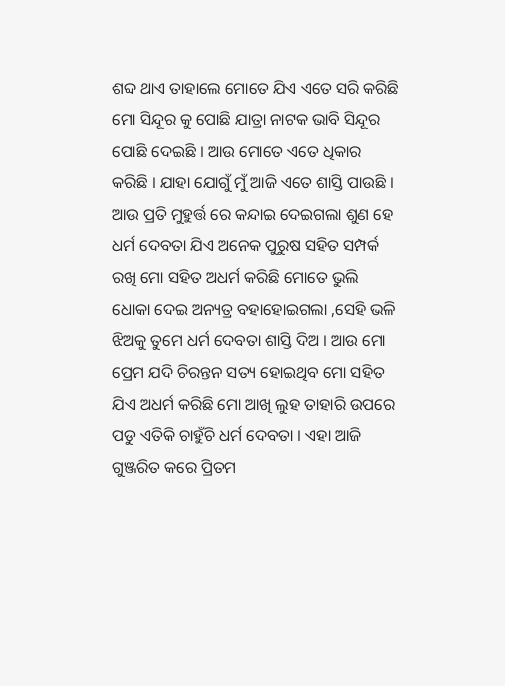ଶବ୍ଦ ଥାଏ ତାହାଲେ ମୋତେ ଯିଏ ଏତେ ସରି କରିଛି ମୋ ସିନ୍ଦୂର କୁ ପୋଛି ଯାତ୍ରା ନାଟକ ଭାବି ସିନ୍ଦୂର ପୋଛି ଦେଇଛି । ଆଉ ମୋତେ ଏତେ ଧିକାର କରିଛି । ଯାହା ଯୋଗୁଁ ମୁଁ ଆଜି ଏତେ ଶାସ୍ତି ପାଉଛି । ଆଉ ପ୍ରତି ମୁହୁର୍ତ୍ତ ରେ କନ୍ଦାଇ ଦେଇଗଲା ଶୁଣ ହେ ଧର୍ମ ଦେବତା ଯିଏ ଅନେକ ପୁରୁଷ ସହିତ ସମ୍ପର୍କ ରଖି ମୋ ସହିତ ଅଧର୍ମ କରିଛି ମୋତେ ଭୁଲି ଧୋକା ଦେଇ ଅନ୍ୟତ୍ର ବହାହୋଇଗଲା ,ସେହି ଭଳି ଝିଅକୁ ତୁମେ ଧର୍ମ ଦେବତା ଶାସ୍ତି ଦିଅ । ଆଉ ମୋ ପ୍ରେମ ଯଦି ଚିରନ୍ତନ ସତ୍ୟ ହୋଇଥିବ ମୋ ସହିତ ଯିଏ ଅଧର୍ମ କରିଛି ମୋ ଆଖି ଲୁହ ତାହାରି ଉପରେ ପଡୁ ଏତିକି ଚାହୁଁଚି ଧର୍ମ ଦେବତା । ଏହା ଆଜି ଗୁଞ୍ଜରିତ କରେ ପ୍ରିତମ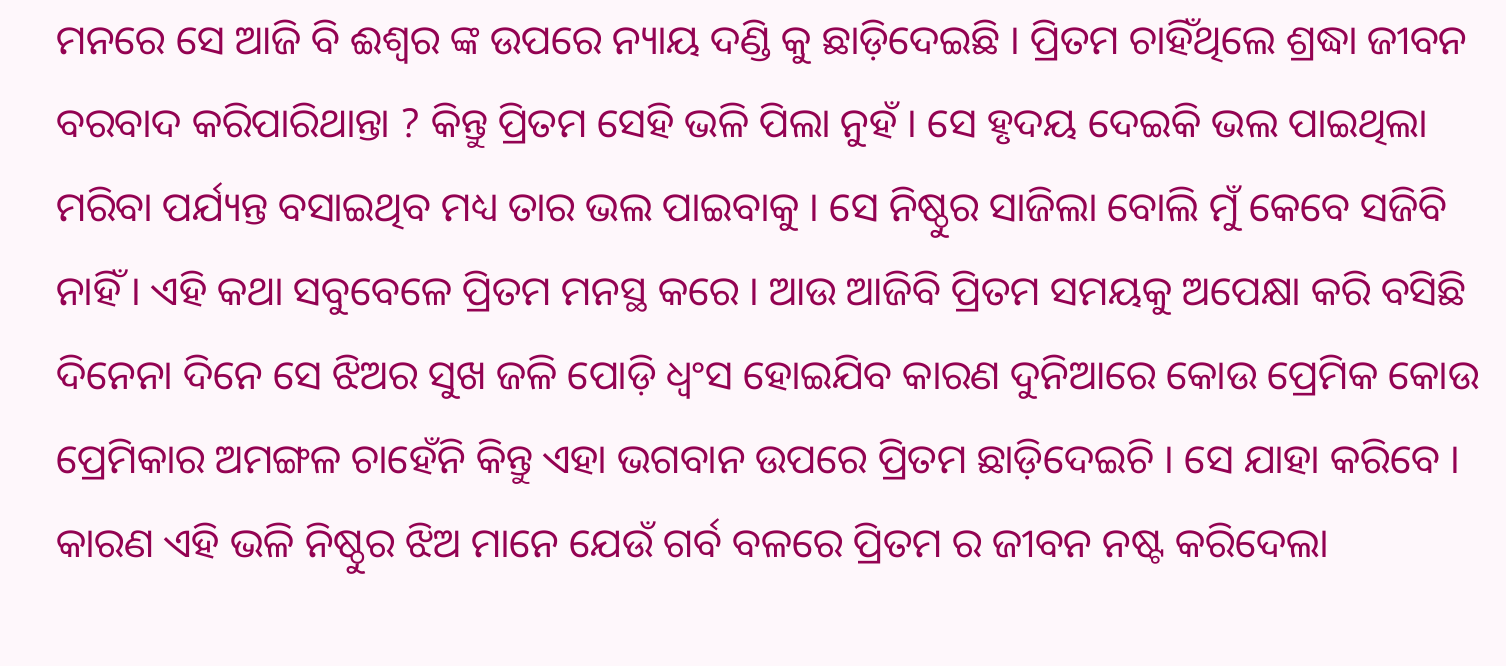ମନରେ ସେ ଆଜି ବି ଈଶ୍ୱର ଙ୍କ ଉପରେ ନ୍ୟାୟ ଦଣ୍ଡି କୁ ଛାଡ଼ିଦେଇଛି । ପ୍ରିତମ ଚାହିଁଥିଲେ ଶ୍ରଦ୍ଧା ଜୀବନ ବରବାଦ କରିପାରିଥାନ୍ତା ? କିନ୍ତୁ ପ୍ରିତମ ସେହି ଭଳି ପିଲା ନୁହଁ । ସେ ହୃଦୟ ଦେଇକି ଭଲ ପାଇଥିଲା ମରିବା ପର୍ଯ୍ୟନ୍ତ ବସାଇଥିବ ମଧ୍ୟ ତାର ଭଲ ପାଇବାକୁ । ସେ ନିଷ୍ଠୁର ସାଜିଲା ବୋଲି ମୁଁ କେବେ ସଜିବି ନାହିଁ । ଏହି କଥା ସବୁବେଳେ ପ୍ରିତମ ମନସ୍ଥ କରେ । ଆଉ ଆଜିବି ପ୍ରିତମ ସମୟକୁ ଅପେକ୍ଷା କରି ବସିଛି ଦିନେନା ଦିନେ ସେ ଝିଅର ସୁଖ ଜଳି ପୋଡ଼ି ଧ୍ଵଂସ ହୋଇଯିବ କାରଣ ଦୁନିଆରେ କୋଉ ପ୍ରେମିକ କୋଉ ପ୍ରେମିକାର ଅମଙ୍ଗଳ ଚାହେଁନି କିନ୍ତୁ ଏହା ଭଗବାନ ଉପରେ ପ୍ରିତମ ଛାଡ଼ିଦେଇଚି । ସେ ଯାହା କରିବେ । କାରଣ ଏହି ଭଳି ନିଷ୍ଠୁର ଝିଅ ମାନେ ଯେଉଁ ଗର୍ବ ବଳରେ ପ୍ରିତମ ର ଜୀବନ ନଷ୍ଟ କରିଦେଲା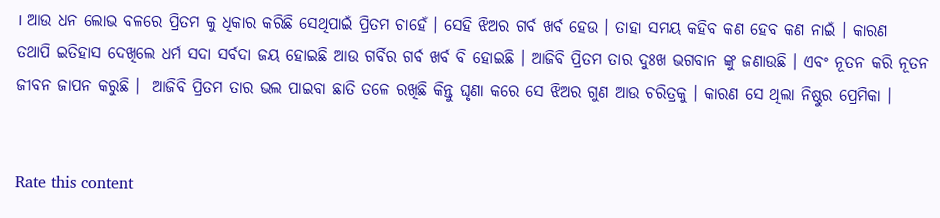। ଆଉ ଧନ ଲୋଭ ବଳରେ ପ୍ରିତମ କୁ ଧିକାର କରିଛି ସେଥିପାଇଁ ପ୍ରିତମ ଚାହେଁ । ସେହି ଝିଅର ଗର୍ବ ଖର୍ବ ହେଉ । ତାହା ସମୟ କହିବ କଣ ହେବ କଣ ନାଇଁ । କାରଣ ତଥାପି ଇତିହାସ ଦେଖିଲେ ଧର୍ମ ସଦା ସର୍ବଦା ଜୟ ହୋଇଛି ଆଉ ଗର୍ବିର ଗର୍ବ ଖର୍ବ ବି ହୋଇଛି । ଆଜିବି ପ୍ରିତମ ତାର ଦୁଃଖ ଭଗବାନ ଙ୍କୁ ଜଣାଉଛି । ଏବଂ ନୂତନ କରି ନୂତନ ଜୀବନ ଜାପନ କରୁଛି ।  ଆଜିବି ପ୍ରିତମ ତାର ଭଲ ପାଇବା ଛାତି ତଳେ ରଖିଛି କିନ୍ତୁ ଘୃଣା କରେ ସେ ଝିଅର ଗୁଣ ଆଉ ଚରିତ୍ରକୁ । କାରଣ ସେ ଥିଲା ନିଷ୍ଠୁର ପ୍ରେମିକା ।


Rate this content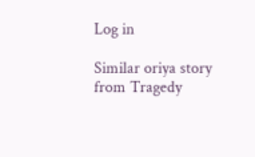Log in

Similar oriya story from Tragedy